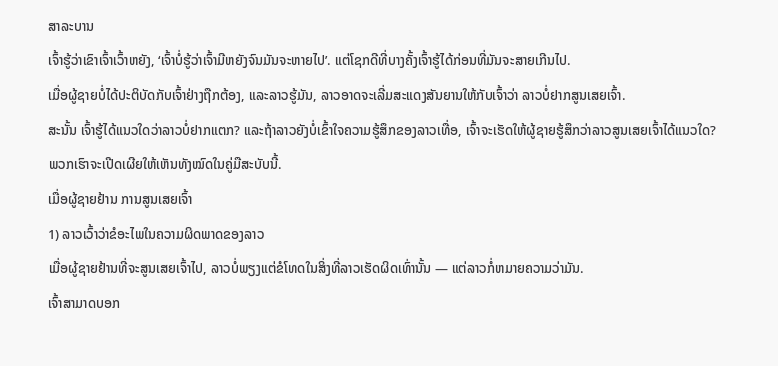ສາລະບານ
ເຈົ້າຮູ້ວ່າເຂົາເຈົ້າເວົ້າຫຍັງ, ‘ເຈົ້າບໍ່ຮູ້ວ່າເຈົ້າມີຫຍັງຈົນມັນຈະຫາຍໄປ’. ແຕ່ໂຊກດີທີ່ບາງຄັ້ງເຈົ້າຮູ້ໄດ້ກ່ອນທີ່ມັນຈະສາຍເກີນໄປ.
ເມື່ອຜູ້ຊາຍບໍ່ໄດ້ປະຕິບັດກັບເຈົ້າຢ່າງຖືກຕ້ອງ, ແລະລາວຮູ້ມັນ, ລາວອາດຈະເລີ່ມສະແດງສັນຍານໃຫ້ກັບເຈົ້າວ່າ ລາວບໍ່ຢາກສູນເສຍເຈົ້າ.
ສະນັ້ນ ເຈົ້າຮູ້ໄດ້ແນວໃດວ່າລາວບໍ່ຢາກແຕກ? ແລະຖ້າລາວຍັງບໍ່ເຂົ້າໃຈຄວາມຮູ້ສຶກຂອງລາວເທື່ອ, ເຈົ້າຈະເຮັດໃຫ້ຜູ້ຊາຍຮູ້ສຶກວ່າລາວສູນເສຍເຈົ້າໄດ້ແນວໃດ?
ພວກເຮົາຈະເປີດເຜີຍໃຫ້ເຫັນທັງໝົດໃນຄູ່ມືສະບັບນີ້.
ເມື່ອຜູ້ຊາຍຢ້ານ ການສູນເສຍເຈົ້າ
1) ລາວເວົ້າວ່າຂໍອະໄພໃນຄວາມຜິດພາດຂອງລາວ
ເມື່ອຜູ້ຊາຍຢ້ານທີ່ຈະສູນເສຍເຈົ້າໄປ, ລາວບໍ່ພຽງແຕ່ຂໍໂທດໃນສິ່ງທີ່ລາວເຮັດຜິດເທົ່ານັ້ນ — ແຕ່ລາວກໍ່ຫມາຍຄວາມວ່າມັນ.
ເຈົ້າສາມາດບອກ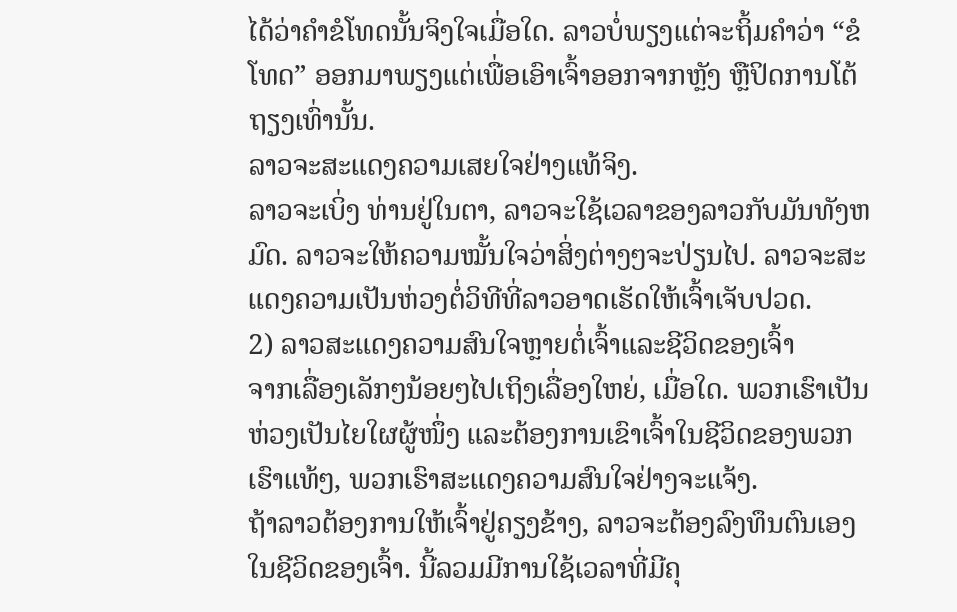ໄດ້ວ່າຄຳຂໍໂທດນັ້ນຈິງໃຈເມື່ອໃດ. ລາວບໍ່ພຽງແຕ່ຈະຖິ້ມຄຳວ່າ “ຂໍໂທດ” ອອກມາພຽງແຕ່ເພື່ອເອົາເຈົ້າອອກຈາກຫຼັງ ຫຼືປິດການໂຕ້ຖຽງເທົ່ານັ້ນ.
ລາວຈະສະແດງຄວາມເສຍໃຈຢ່າງແທ້ຈິງ.
ລາວຈະເບິ່ງ ທ່ານຢູ່ໃນຕາ, ລາວຈະໃຊ້ເວລາຂອງລາວກັບມັນທັງຫມົດ. ລາວຈະໃຫ້ຄວາມໝັ້ນໃຈວ່າສິ່ງຕ່າງໆຈະປ່ຽນໄປ. ລາວຈະສະແດງຄວາມເປັນຫ່ວງຕໍ່ວິທີທີ່ລາວອາດເຮັດໃຫ້ເຈົ້າເຈັບປວດ.
2) ລາວສະແດງຄວາມສົນໃຈຫຼາຍຕໍ່ເຈົ້າແລະຊີວິດຂອງເຈົ້າ
ຈາກເລື່ອງເລັກໆນ້ອຍໆໄປເຖິງເລື່ອງໃຫຍ່, ເມື່ອໃດ. ພວກເຮົາເປັນຫ່ວງເປັນໄຍໃຜຜູ້ໜຶ່ງ ແລະຕ້ອງການເຂົາເຈົ້າໃນຊີວິດຂອງພວກເຮົາແທ້ໆ, ພວກເຮົາສະແດງຄວາມສົນໃຈຢ່າງຈະແຈ້ງ.
ຖ້າລາວຕ້ອງການໃຫ້ເຈົ້າຢູ່ຄຽງຂ້າງ, ລາວຈະຕ້ອງລົງທຶນຕົນເອງໃນຊີວິດຂອງເຈົ້າ. ນີ້ລວມມີການໃຊ້ເວລາທີ່ມີຄຸ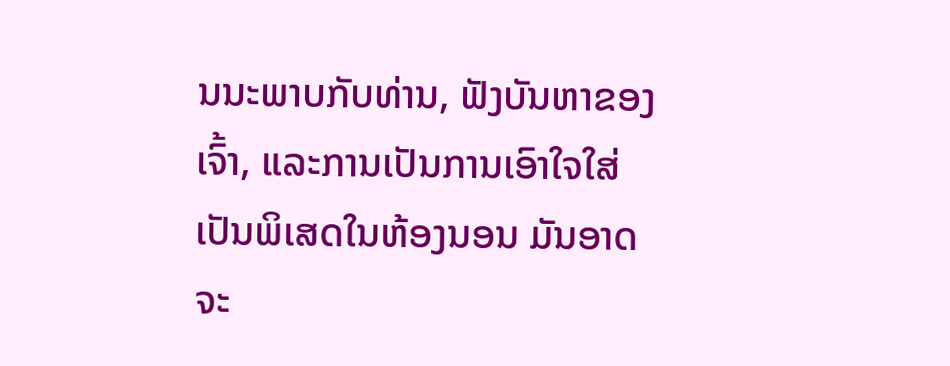ນນະພາບກັບທ່ານ, ຟັງບັນຫາຂອງເຈົ້າ, ແລະການເປັນການເອົາໃຈໃສ່ເປັນພິເສດໃນຫ້ອງນອນ ມັນອາດຈະ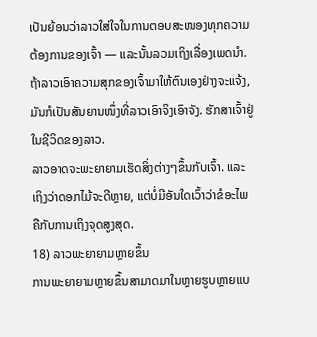ເປັນຍ້ອນວ່າລາວໃສ່ໃຈໃນການຕອບສະໜອງທຸກຄວາມຕ້ອງການຂອງເຈົ້າ — ແລະນັ້ນລວມເຖິງເລື່ອງເພດນຳ.
ຖ້າລາວເອົາຄວາມສຸກຂອງເຈົ້າມາໃຫ້ຕົນເອງຢ່າງຈະແຈ້ງ, ມັນກໍເປັນສັນຍານໜຶ່ງທີ່ລາວເອົາຈິງເອົາຈັງ. ຮັກສາເຈົ້າຢູ່ໃນຊີວິດຂອງລາວ.
ລາວອາດຈະພະຍາຍາມເຮັດສິ່ງຕ່າງໆຂຶ້ນກັບເຈົ້າ. ແລະເຖິງວ່າດອກໄມ້ຈະດີຫຼາຍ, ແຕ່ບໍ່ມີອັນໃດເວົ້າວ່າຂໍອະໄພຄືກັບການເຖິງຈຸດສູງສຸດ.
18) ລາວພະຍາຍາມຫຼາຍຂຶ້ນ
ການພະຍາຍາມຫຼາຍຂຶ້ນສາມາດມາໃນຫຼາຍຮູບຫຼາຍແບ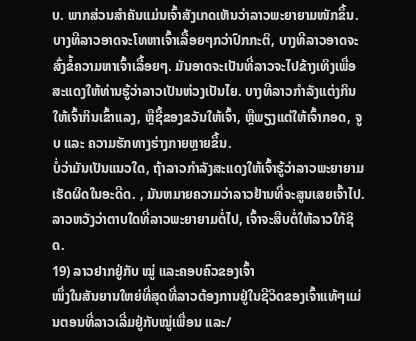ບ. ພາກສ່ວນສຳຄັນແມ່ນເຈົ້າສັງເກດເຫັນວ່າລາວພະຍາຍາມໜັກຂຶ້ນ.
ບາງທີລາວອາດຈະໂທຫາເຈົ້າເລື້ອຍໆກວ່າປົກກະຕິ, ບາງທີລາວອາດຈະສົ່ງຂໍ້ຄວາມຫາເຈົ້າເລື້ອຍໆ. ມັນອາດຈະເປັນທີ່ລາວຈະໄປຂ້າງເທິງເພື່ອສະແດງໃຫ້ທ່ານຮູ້ວ່າລາວເປັນຫ່ວງເປັນໄຍ. ບາງທີລາວກຳລັງແຕ່ງກິນໃຫ້ເຈົ້າກິນເຂົ້າແລງ, ຫຼືຊື້ຂອງຂວັນໃຫ້ເຈົ້າ, ຫຼືພຽງແຕ່ໃຫ້ເຈົ້າກອດ, ຈູບ ແລະ ຄວາມຮັກທາງຮ່າງກາຍຫຼາຍຂຶ້ນ.
ບໍ່ວ່າມັນເປັນແນວໃດ, ຖ້າລາວກຳລັງສະແດງໃຫ້ເຈົ້າຮູ້ວ່າລາວພະຍາຍາມເຮັດຜິດໃນອະດີດ. , ມັນຫມາຍຄວາມວ່າລາວຢ້ານທີ່ຈະສູນເສຍເຈົ້າໄປ.
ລາວຫວັງວ່າຕາບໃດທີ່ລາວພະຍາຍາມຕໍ່ໄປ, ເຈົ້າຈະສືບຕໍ່ໃຫ້ລາວໃກ້ຊິດ.
19) ລາວຢາກຢູ່ກັບ ໝູ່ ແລະຄອບຄົວຂອງເຈົ້າ
ໜຶ່ງໃນສັນຍານໃຫຍ່ທີ່ສຸດທີ່ລາວຕ້ອງການຢູ່ໃນຊີວິດຂອງເຈົ້າແທ້ໆແມ່ນຕອນທີ່ລາວເລີ່ມຢູ່ກັບໝູ່ເພື່ອນ ແລະ/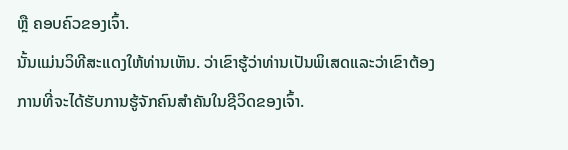ຫຼື ຄອບຄົວຂອງເຈົ້າ.
ນັ້ນແມ່ນວິທີສະແດງໃຫ້ທ່ານເຫັນ. ວ່າເຂົາຮູ້ວ່າທ່ານເປັນພິເສດແລະວ່າເຂົາຕ້ອງການທີ່ຈະໄດ້ຮັບການຮູ້ຈັກຄົນສຳຄັນໃນຊີວິດຂອງເຈົ້າ.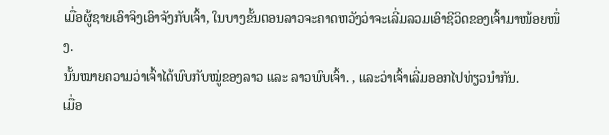ເມື່ອຜູ້ຊາຍເອົາຈິງເອົາຈັງກັບເຈົ້າ, ໃນບາງຂັ້ນຕອນລາວຈະຄາດຫວັງວ່າຈະເລີ່ມລວມເອົາຊີວິດຂອງເຈົ້າມາໜ້ອຍໜຶ່ງ.
ນັ້ນໝາຍຄວາມວ່າເຈົ້າໄດ້ພົບກັບໝູ່ຂອງລາວ ແລະ ລາວພົບເຈົ້າ. , ແລະວ່າເຈົ້າເລີ່ມອອກໄປທ່ຽວນຳກັນ.
ເມື່ອ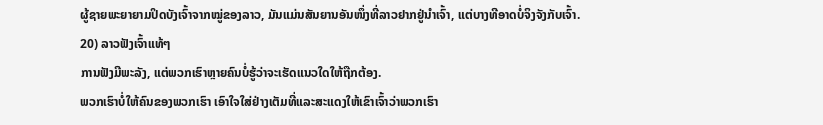ຜູ້ຊາຍພະຍາຍາມປິດບັງເຈົ້າຈາກໝູ່ຂອງລາວ, ມັນແມ່ນສັນຍານອັນໜຶ່ງທີ່ລາວຢາກຢູ່ນຳເຈົ້າ, ແຕ່ບາງທີອາດບໍ່ຈິງຈັງກັບເຈົ້າ.
20) ລາວຟັງເຈົ້າແທ້ໆ
ການຟັງມີພະລັງ, ແຕ່ພວກເຮົາຫຼາຍຄົນບໍ່ຮູ້ວ່າຈະເຮັດແນວໃດໃຫ້ຖືກຕ້ອງ.
ພວກເຮົາບໍ່ໃຫ້ຄົນຂອງພວກເຮົາ ເອົາໃຈໃສ່ຢ່າງເຕັມທີ່ແລະສະແດງໃຫ້ເຂົາເຈົ້າວ່າພວກເຮົາ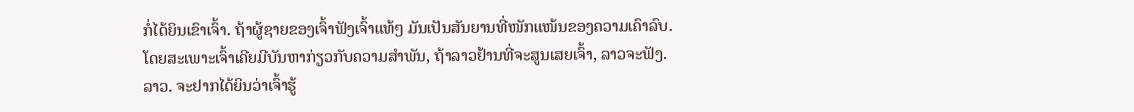ກໍ່ໄດ້ຍິນເຂົາເຈົ້າ. ຖ້າຜູ້ຊາຍຂອງເຈົ້າຟັງເຈົ້າແທ້ໆ ມັນເປັນສັນຍານທີ່ໜັກແໜ້ນຂອງຄວາມເຄົາລົບ.
ໂດຍສະເພາະເຈົ້າເຄີຍມີບັນຫາກ່ຽວກັບຄວາມສໍາພັນ, ຖ້າລາວຢ້ານທີ່ຈະສູນເສຍເຈົ້າ, ລາວຈະຟັງ.
ລາວ. ຈະຢາກໄດ້ຍິນວ່າເຈົ້າຮູ້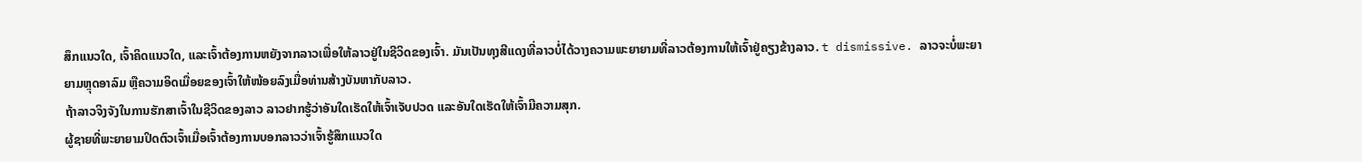ສຶກແນວໃດ, ເຈົ້າຄິດແນວໃດ, ແລະເຈົ້າຕ້ອງການຫຍັງຈາກລາວເພື່ອໃຫ້ລາວຢູ່ໃນຊີວິດຂອງເຈົ້າ. ມັນເປັນທຸງສີແດງທີ່ລາວບໍ່ໄດ້ວາງຄວາມພະຍາຍາມທີ່ລາວຕ້ອງການໃຫ້ເຈົ້າຢູ່ຄຽງຂ້າງລາວ. t dismissive. ລາວຈະບໍ່ພະຍາຍາມຫຼຸດອາລົມ ຫຼືຄວາມອິດເມື່ອຍຂອງເຈົ້າໃຫ້ໜ້ອຍລົງເມື່ອທ່ານສ້າງບັນຫາກັບລາວ.
ຖ້າລາວຈິງຈັງໃນການຮັກສາເຈົ້າໃນຊີວິດຂອງລາວ ລາວຢາກຮູ້ວ່າອັນໃດເຮັດໃຫ້ເຈົ້າເຈັບປວດ ແລະອັນໃດເຮັດໃຫ້ເຈົ້າມີຄວາມສຸກ.
ຜູ້ຊາຍທີ່ພະຍາຍາມປິດຕົວເຈົ້າເມື່ອເຈົ້າຕ້ອງການບອກລາວວ່າເຈົ້າຮູ້ສຶກແນວໃດ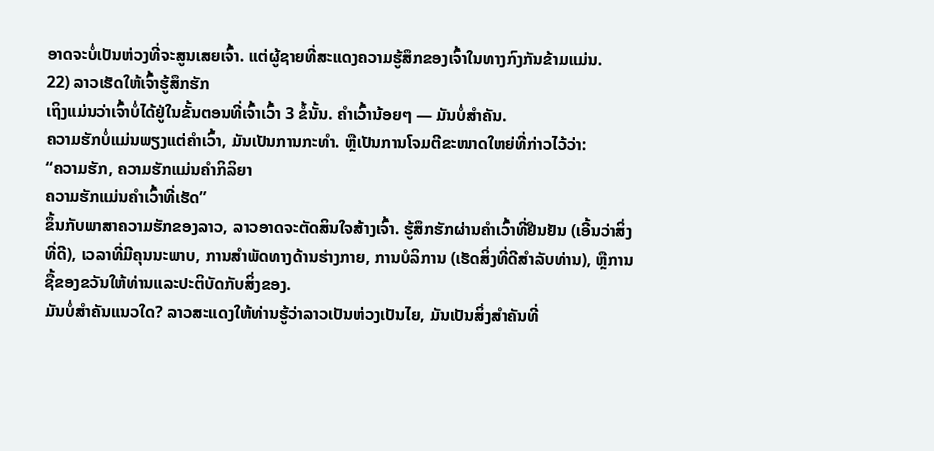ອາດຈະບໍ່ເປັນຫ່ວງທີ່ຈະສູນເສຍເຈົ້າ. ແຕ່ຜູ້ຊາຍທີ່ສະແດງຄວາມຮູ້ສຶກຂອງເຈົ້າໃນທາງກົງກັນຂ້າມແມ່ນ.
22) ລາວເຮັດໃຫ້ເຈົ້າຮູ້ສຶກຮັກ
ເຖິງແມ່ນວ່າເຈົ້າບໍ່ໄດ້ຢູ່ໃນຂັ້ນຕອນທີ່ເຈົ້າເວົ້າ 3 ຂໍ້ນັ້ນ. ຄໍາເວົ້ານ້ອຍໆ — ມັນບໍ່ສໍາຄັນ.
ຄວາມຮັກບໍ່ແມ່ນພຽງແຕ່ຄໍາເວົ້າ, ມັນເປັນການກະທໍາ. ຫຼືເປັນການໂຈມຕີຂະໜາດໃຫຍ່ທີ່ກ່າວໄວ້ວ່າ:
“ຄວາມຮັກ, ຄວາມຮັກແມ່ນຄຳກິລິຍາ
ຄວາມຮັກແມ່ນຄຳເວົ້າທີ່ເຮັດ”
ຂຶ້ນກັບພາສາຄວາມຮັກຂອງລາວ, ລາວອາດຈະຕັດສິນໃຈສ້າງເຈົ້າ. ຮູ້ສຶກຮັກຜ່ານຄໍາເວົ້າທີ່ຢືນຢັນ (ເອີ້ນວ່າສິ່ງທີ່ດີ), ເວລາທີ່ມີຄຸນນະພາບ, ການສໍາພັດທາງດ້ານຮ່າງກາຍ, ການບໍລິການ (ເຮັດສິ່ງທີ່ດີສໍາລັບທ່ານ), ຫຼືການຊື້ຂອງຂວັນໃຫ້ທ່ານແລະປະຕິບັດກັບສິ່ງຂອງ.
ມັນບໍ່ສໍາຄັນແນວໃດ? ລາວສະແດງໃຫ້ທ່ານຮູ້ວ່າລາວເປັນຫ່ວງເປັນໄຍ, ມັນເປັນສິ່ງສໍາຄັນທີ່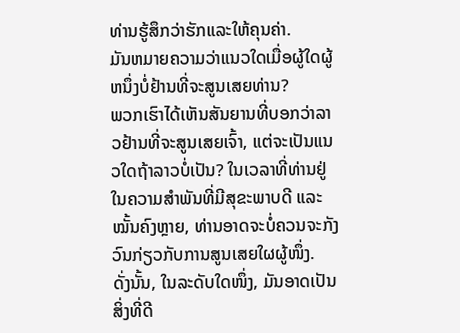ທ່ານຮູ້ສຶກວ່າຮັກແລະໃຫ້ຄຸນຄ່າ.
ມັນຫມາຍຄວາມວ່າແນວໃດເມື່ອຜູ້ໃດຜູ້ຫນຶ່ງບໍ່ຢ້ານທີ່ຈະສູນເສຍທ່ານ?
ພວກເຮົາໄດ້ເຫັນສັນຍານທີ່ບອກວ່າລາວຢ້ານທີ່ຈະສູນເສຍເຈົ້າ, ແຕ່ຈະເປັນແນວໃດຖ້າລາວບໍ່ເປັນ? ໃນເວລາທີ່ທ່ານຢູ່ໃນຄວາມສຳພັນທີ່ມີສຸຂະພາບດີ ແລະ ໝັ້ນຄົງຫຼາຍ, ທ່ານອາດຈະບໍ່ຄວນຈະກັງວົນກ່ຽວກັບການສູນເສຍໃຜຜູ້ໜຶ່ງ.
ດັ່ງນັ້ນ, ໃນລະດັບໃດໜຶ່ງ, ມັນອາດເປັນສິ່ງທີ່ດີ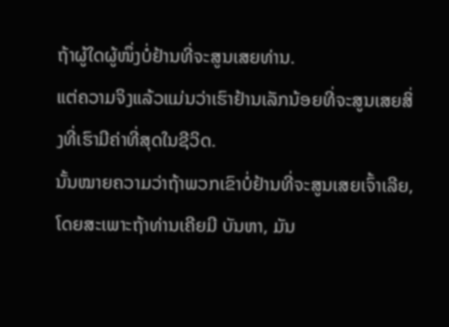ຖ້າຜູ້ໃດຜູ້ໜຶ່ງບໍ່ຢ້ານທີ່ຈະສູນເສຍທ່ານ.
ແຕ່ຄວາມຈິງແລ້ວແມ່ນວ່າເຮົາຢ້ານເລັກນ້ອຍທີ່ຈະສູນເສຍສິ່ງທີ່ເຮົາມີຄ່າທີ່ສຸດໃນຊີວິດ.
ນັ້ນໝາຍຄວາມວ່າຖ້າພວກເຂົາບໍ່ຢ້ານທີ່ຈະສູນເສຍເຈົ້າເລີຍ, ໂດຍສະເພາະຖ້າທ່ານເຄີຍມີ ບັນຫາ, ມັນ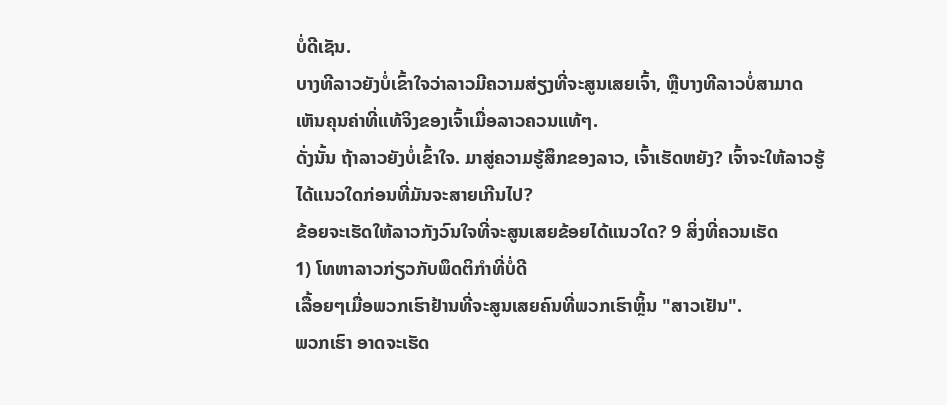ບໍ່ດີເຊັນ.
ບາງທີລາວຍັງບໍ່ເຂົ້າໃຈວ່າລາວມີຄວາມສ່ຽງທີ່ຈະສູນເສຍເຈົ້າ, ຫຼືບາງທີລາວບໍ່ສາມາດເຫັນຄຸນຄ່າທີ່ແທ້ຈິງຂອງເຈົ້າເມື່ອລາວຄວນແທ້ໆ.
ດັ່ງນັ້ນ ຖ້າລາວຍັງບໍ່ເຂົ້າໃຈ. ມາສູ່ຄວາມຮູ້ສຶກຂອງລາວ, ເຈົ້າເຮັດຫຍັງ? ເຈົ້າຈະໃຫ້ລາວຮູ້ໄດ້ແນວໃດກ່ອນທີ່ມັນຈະສາຍເກີນໄປ?
ຂ້ອຍຈະເຮັດໃຫ້ລາວກັງວົນໃຈທີ່ຈະສູນເສຍຂ້ອຍໄດ້ແນວໃດ? 9 ສິ່ງທີ່ຄວນເຮັດ
1) ໂທຫາລາວກ່ຽວກັບພຶດຕິກໍາທີ່ບໍ່ດີ
ເລື້ອຍໆເມື່ອພວກເຮົາຢ້ານທີ່ຈະສູນເສຍຄົນທີ່ພວກເຮົາຫຼິ້ນ "ສາວເຢັນ".
ພວກເຮົາ ອາດຈະເຮັດ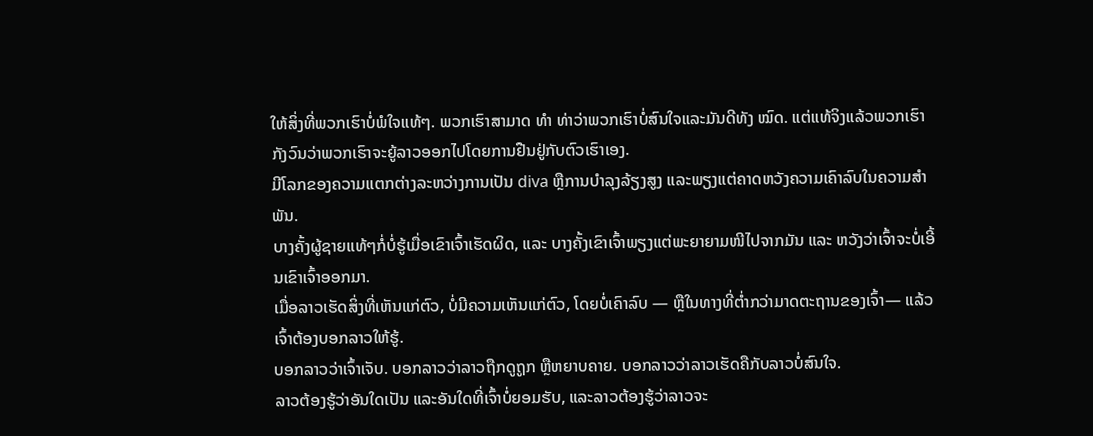ໃຫ້ສິ່ງທີ່ພວກເຮົາບໍ່ພໍໃຈແທ້ໆ. ພວກເຮົາສາມາດ ທຳ ທ່າວ່າພວກເຮົາບໍ່ສົນໃຈແລະມັນດີທັງ ໝົດ. ແຕ່ແທ້ຈິງແລ້ວພວກເຮົາກັງວົນວ່າພວກເຮົາຈະຍູ້ລາວອອກໄປໂດຍການຢືນຢູ່ກັບຕົວເຮົາເອງ.
ມີໂລກຂອງຄວາມແຕກຕ່າງລະຫວ່າງການເປັນ diva ຫຼືການບໍາລຸງລ້ຽງສູງ ແລະພຽງແຕ່ຄາດຫວັງຄວາມເຄົາລົບໃນຄວາມສໍາພັນ.
ບາງຄັ້ງຜູ້ຊາຍແທ້ໆກໍ່ບໍ່ຮູ້ເມື່ອເຂົາເຈົ້າເຮັດຜິດ, ແລະ ບາງຄັ້ງເຂົາເຈົ້າພຽງແຕ່ພະຍາຍາມໜີໄປຈາກມັນ ແລະ ຫວັງວ່າເຈົ້າຈະບໍ່ເອີ້ນເຂົາເຈົ້າອອກມາ.
ເມື່ອລາວເຮັດສິ່ງທີ່ເຫັນແກ່ຕົວ, ບໍ່ມີຄວາມເຫັນແກ່ຕົວ, ໂດຍບໍ່ເຄົາລົບ — ຫຼືໃນທາງທີ່ຕໍ່າກວ່າມາດຕະຖານຂອງເຈົ້າ— ແລ້ວເຈົ້າຕ້ອງບອກລາວໃຫ້ຮູ້.
ບອກລາວວ່າເຈົ້າເຈັບ. ບອກລາວວ່າລາວຖືກດູຖູກ ຫຼືຫຍາບຄາຍ. ບອກລາວວ່າລາວເຮັດຄືກັບລາວບໍ່ສົນໃຈ.
ລາວຕ້ອງຮູ້ວ່າອັນໃດເປັນ ແລະອັນໃດທີ່ເຈົ້າບໍ່ຍອມຮັບ, ແລະລາວຕ້ອງຮູ້ວ່າລາວຈະ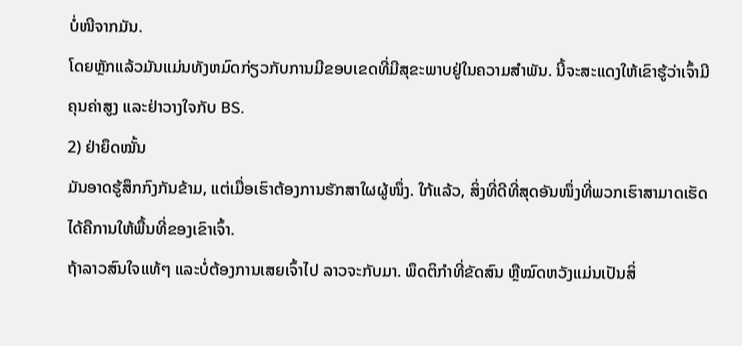ບໍ່ໜີຈາກມັນ.
ໂດຍຫຼັກແລ້ວມັນແມ່ນທັງຫມົດກ່ຽວກັບການມີຂອບເຂດທີ່ມີສຸຂະພາບຢູ່ໃນຄວາມສໍາພັນ. ນີ້ຈະສະແດງໃຫ້ເຂົາຮູ້ວ່າເຈົ້າມີຄຸນຄ່າສູງ ແລະຢ່າວາງໃຈກັບ BS.
2) ຢ່າຍຶດໝັ້ນ
ມັນອາດຮູ້ສຶກກົງກັນຂ້າມ, ແຕ່ເມື່ອເຮົາຕ້ອງການຮັກສາໃຜຜູ້ໜຶ່ງ. ໃກ້ແລ້ວ, ສິ່ງທີ່ດີທີ່ສຸດອັນໜຶ່ງທີ່ພວກເຮົາສາມາດເຮັດໄດ້ຄືການໃຫ້ພື້ນທີ່ຂອງເຂົາເຈົ້າ.
ຖ້າລາວສົນໃຈແທ້ໆ ແລະບໍ່ຕ້ອງການເສຍເຈົ້າໄປ ລາວຈະກັບມາ. ພຶດຕິກຳທີ່ຂັດສົນ ຫຼືໝົດຫວັງແມ່ນເປັນສິ່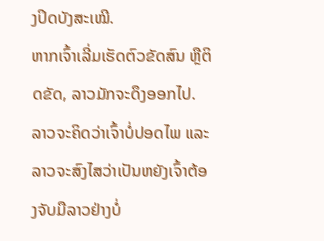ງປິດບັງສະເໝີ.
ຫາກເຈົ້າເລີ່ມເຮັດຕົວຂັດສົນ ຫຼືຕິດຂັດ, ລາວມັກຈະດຶງອອກໄປ. ລາວຈະຄິດວ່າເຈົ້າບໍ່ປອດໄພ ແລະລາວຈະສົງໄສວ່າເປັນຫຍັງເຈົ້າຕ້ອງຈັບມືລາວຢ່າງບໍ່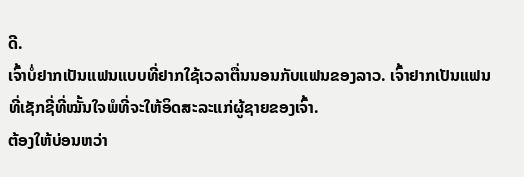ດີ.
ເຈົ້າບໍ່ຢາກເປັນແຟນແບບທີ່ຢາກໃຊ້ເວລາຕື່ນນອນກັບແຟນຂອງລາວ. ເຈົ້າຢາກເປັນແຟນທີ່ເຊັກຊີ່ທີ່ໝັ້ນໃຈພໍທີ່ຈະໃຫ້ອິດສະລະແກ່ຜູ້ຊາຍຂອງເຈົ້າ.
ຕ້ອງໃຫ້ບ່ອນຫວ່າ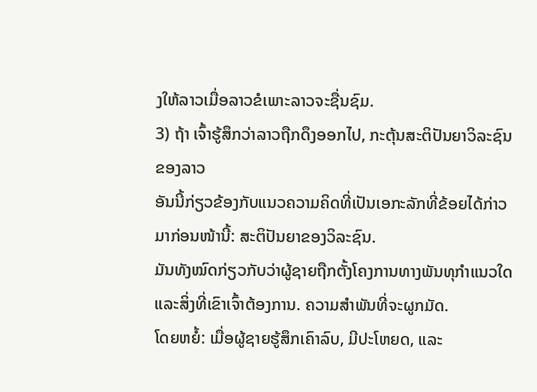ງໃຫ້ລາວເມື່ອລາວຂໍເພາະລາວຈະຊື່ນຊົມ.
3) ຖ້າ ເຈົ້າຮູ້ສຶກວ່າລາວຖືກດຶງອອກໄປ, ກະຕຸ້ນສະຕິປັນຍາວິລະຊົນຂອງລາວ
ອັນນີ້ກ່ຽວຂ້ອງກັບແນວຄວາມຄິດທີ່ເປັນເອກະລັກທີ່ຂ້ອຍໄດ້ກ່າວມາກ່ອນໜ້ານີ້: ສະຕິປັນຍາຂອງວິລະຊົນ.
ມັນທັງໝົດກ່ຽວກັບວ່າຜູ້ຊາຍຖືກຕັ້ງໂຄງການທາງພັນທຸກໍາແນວໃດ ແລະສິ່ງທີ່ເຂົາເຈົ້າຕ້ອງການ. ຄວາມສຳພັນທີ່ຈະຜູກມັດ.
ໂດຍຫຍໍ້: ເມື່ອຜູ້ຊາຍຮູ້ສຶກເຄົາລົບ, ມີປະໂຫຍດ, ແລະ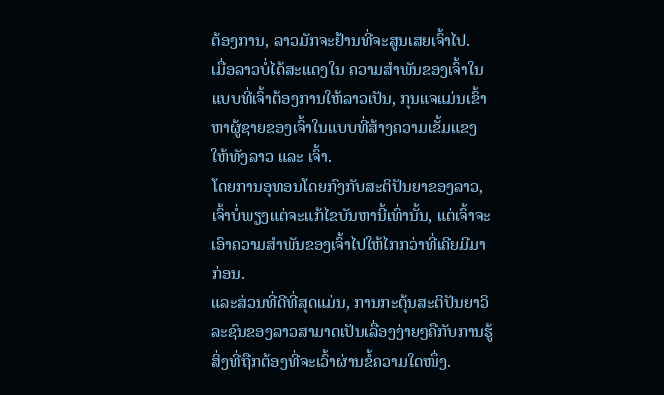ຕ້ອງການ, ລາວມັກຈະຢ້ານທີ່ຈະສູນເສຍເຈົ້າໄປ.
ເມື່ອລາວບໍ່ໄດ້ສະແດງໃນ ຄວາມສຳພັນຂອງເຈົ້າໃນແບບທີ່ເຈົ້າຕ້ອງການໃຫ້ລາວເປັນ, ກຸນແຈແມ່ນເຂົ້າຫາຜູ້ຊາຍຂອງເຈົ້າໃນແບບທີ່ສ້າງຄວາມເຂັ້ມແຂງໃຫ້ທັງລາວ ແລະ ເຈົ້າ.
ໂດຍການອຸທອນໂດຍກົງກັບສະຕິປັນຍາຂອງລາວ, ເຈົ້າບໍ່ພຽງແຕ່ຈະແກ້ໄຂບັນຫານີ້ເທົ່ານັ້ນ, ແຕ່ເຈົ້າຈະເອົາຄວາມສຳພັນຂອງເຈົ້າໄປໃຫ້ໄກກວ່າທີ່ເຄີຍມີມາກ່ອນ.
ແລະສ່ວນທີ່ດີທີ່ສຸດແມ່ນ, ການກະຕຸ້ນສະຕິປັນຍາວິລະຊົນຂອງລາວສາມາດເປັນເລື່ອງງ່າຍໆຄືກັບການຮູ້ສິ່ງທີ່ຖືກຕ້ອງທີ່ຈະເວົ້າຜ່ານຂໍ້ຄວາມໃດໜຶ່ງ.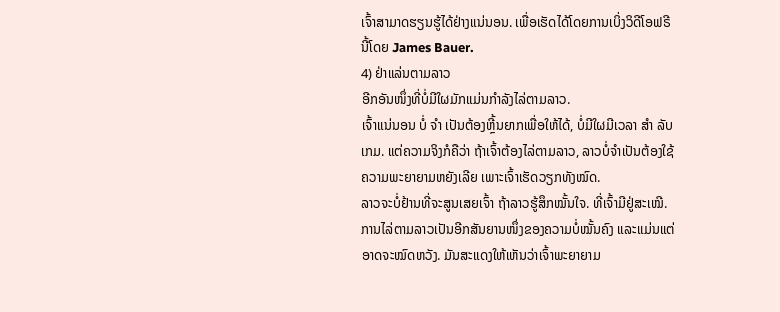ເຈົ້າສາມາດຮຽນຮູ້ໄດ້ຢ່າງແນ່ນອນ. ເພື່ອເຮັດໄດ້ໂດຍການເບິ່ງວິດີໂອຟຣີນີ້ໂດຍ James Bauer.
4) ຢ່າແລ່ນຕາມລາວ
ອີກອັນໜຶ່ງທີ່ບໍ່ມີໃຜມັກແມ່ນກຳລັງໄລ່ຕາມລາວ.
ເຈົ້າແນ່ນອນ ບໍ່ ຈຳ ເປັນຕ້ອງຫຼີ້ນຍາກເພື່ອໃຫ້ໄດ້, ບໍ່ມີໃຜມີເວລາ ສຳ ລັບເກມ. ແຕ່ຄວາມຈິງກໍຄືວ່າ ຖ້າເຈົ້າຕ້ອງໄລ່ຕາມລາວ, ລາວບໍ່ຈຳເປັນຕ້ອງໃຊ້ຄວາມພະຍາຍາມຫຍັງເລີຍ ເພາະເຈົ້າເຮັດວຽກທັງໝົດ.
ລາວຈະບໍ່ຢ້ານທີ່ຈະສູນເສຍເຈົ້າ ຖ້າລາວຮູ້ສຶກໝັ້ນໃຈ. ທີ່ເຈົ້າມີຢູ່ສະເໝີ.
ການໄລ່ຕາມລາວເປັນອີກສັນຍານໜຶ່ງຂອງຄວາມບໍ່ໝັ້ນຄົງ ແລະແມ່ນແຕ່ອາດຈະໝົດຫວັງ. ມັນສະແດງໃຫ້ເຫັນວ່າເຈົ້າພະຍາຍາມ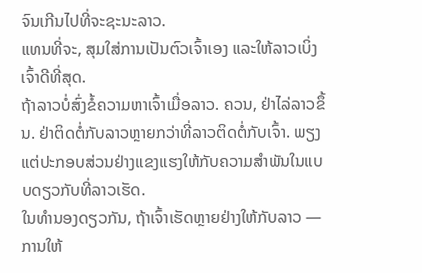ຈົນເກີນໄປທີ່ຈະຊະນະລາວ.
ແທນທີ່ຈະ, ສຸມໃສ່ການເປັນຕົວເຈົ້າເອງ ແລະໃຫ້ລາວເບິ່ງເຈົ້າດີທີ່ສຸດ.
ຖ້າລາວບໍ່ສົ່ງຂໍ້ຄວາມຫາເຈົ້າເມື່ອລາວ. ຄວນ, ຢ່າໄລ່ລາວຂຶ້ນ. ຢ່າຕິດຕໍ່ກັບລາວຫຼາຍກວ່າທີ່ລາວຕິດຕໍ່ກັບເຈົ້າ. ພຽງແຕ່ປະກອບສ່ວນຢ່າງແຂງແຮງໃຫ້ກັບຄວາມສຳພັນໃນແບບດຽວກັບທີ່ລາວເຮັດ.
ໃນທຳນອງດຽວກັນ, ຖ້າເຈົ້າເຮັດຫຼາຍຢ່າງໃຫ້ກັບລາວ — ການໃຫ້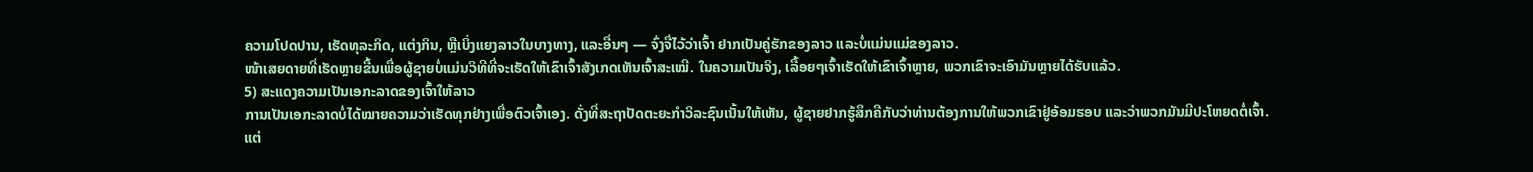ຄວາມໂປດປານ, ເຮັດທຸລະກິດ, ແຕ່ງກິນ, ຫຼືເບິ່ງແຍງລາວໃນບາງທາງ, ແລະອື່ນໆ — ຈົ່ງຈື່ໄວ້ວ່າເຈົ້າ ຢາກເປັນຄູ່ຮັກຂອງລາວ ແລະບໍ່ແມ່ນແມ່ຂອງລາວ.
ໜ້າເສຍດາຍທີ່ເຮັດຫຼາຍຂື້ນເພື່ອຜູ້ຊາຍບໍ່ແມ່ນວິທີທີ່ຈະເຮັດໃຫ້ເຂົາເຈົ້າສັງເກດເຫັນເຈົ້າສະເໝີ. ໃນຄວາມເປັນຈິງ, ເລື້ອຍໆເຈົ້າເຮັດໃຫ້ເຂົາເຈົ້າຫຼາຍ, ພວກເຂົາຈະເອົາມັນຫຼາຍໄດ້ຮັບແລ້ວ.
5) ສະແດງຄວາມເປັນເອກະລາດຂອງເຈົ້າໃຫ້ລາວ
ການເປັນເອກະລາດບໍ່ໄດ້ໝາຍຄວາມວ່າເຮັດທຸກຢ່າງເພື່ອຕົວເຈົ້າເອງ. ດັ່ງທີ່ສະຖາປັດຕະຍະກຳວິລະຊົນເນັ້ນໃຫ້ເຫັນ, ຜູ້ຊາຍຢາກຮູ້ສຶກຄືກັບວ່າທ່ານຕ້ອງການໃຫ້ພວກເຂົາຢູ່ອ້ອມຮອບ ແລະວ່າພວກມັນມີປະໂຫຍດຕໍ່ເຈົ້າ.
ແຕ່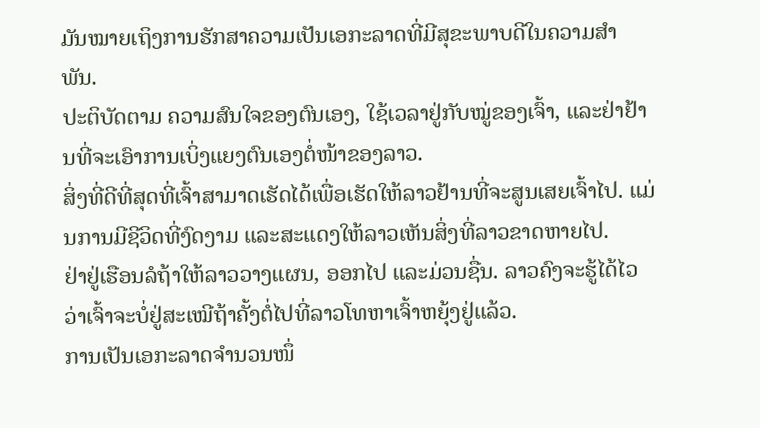ມັນໝາຍເຖິງການຮັກສາຄວາມເປັນເອກະລາດທີ່ມີສຸຂະພາບດີໃນຄວາມສຳພັນ.
ປະຕິບັດຕາມ ຄວາມສົນໃຈຂອງຕົນເອງ, ໃຊ້ເວລາຢູ່ກັບໝູ່ຂອງເຈົ້າ, ແລະຢ່າຢ້ານທີ່ຈະເອົາການເບິ່ງແຍງຕົນເອງຕໍ່ໜ້າຂອງລາວ.
ສິ່ງທີ່ດີທີ່ສຸດທີ່ເຈົ້າສາມາດເຮັດໄດ້ເພື່ອເຮັດໃຫ້ລາວຢ້ານທີ່ຈະສູນເສຍເຈົ້າໄປ. ແມ່ນການມີຊີວິດທີ່ງົດງາມ ແລະສະແດງໃຫ້ລາວເຫັນສິ່ງທີ່ລາວຂາດຫາຍໄປ.
ຢ່າຢູ່ເຮືອນລໍຖ້າໃຫ້ລາວວາງແຜນ, ອອກໄປ ແລະມ່ວນຊື່ນ. ລາວຄົງຈະຮູ້ໄດ້ໄວວ່າເຈົ້າຈະບໍ່ຢູ່ສະເໝີຖ້າຄັ້ງຕໍ່ໄປທີ່ລາວໂທຫາເຈົ້າຫຍຸ້ງຢູ່ແລ້ວ.
ການເປັນເອກະລາດຈຳນວນໜຶ່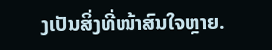ງເປັນສິ່ງທີ່ໜ້າສົນໃຈຫຼາຍ.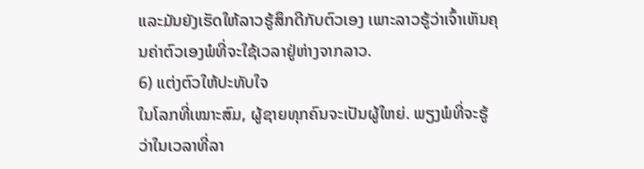ແລະມັນຍັງເຮັດໃຫ້ລາວຮູ້ສຶກດີກັບຕົວເອງ ເພາະລາວຮູ້ວ່າເຈົ້າເຫັນຄຸນຄ່າຕົວເອງພໍທີ່ຈະໃຊ້ເວລາຢູ່ຫ່າງຈາກລາວ.
6) ແຕ່ງຕົວໃຫ້ປະທັບໃຈ
ໃນໂລກທີ່ເໝາະສົມ, ຜູ້ຊາຍທຸກຄົນຈະເປັນຜູ້ໃຫຍ່. ພຽງພໍທີ່ຈະຮູ້ວ່າໃນເວລາທີ່ລາ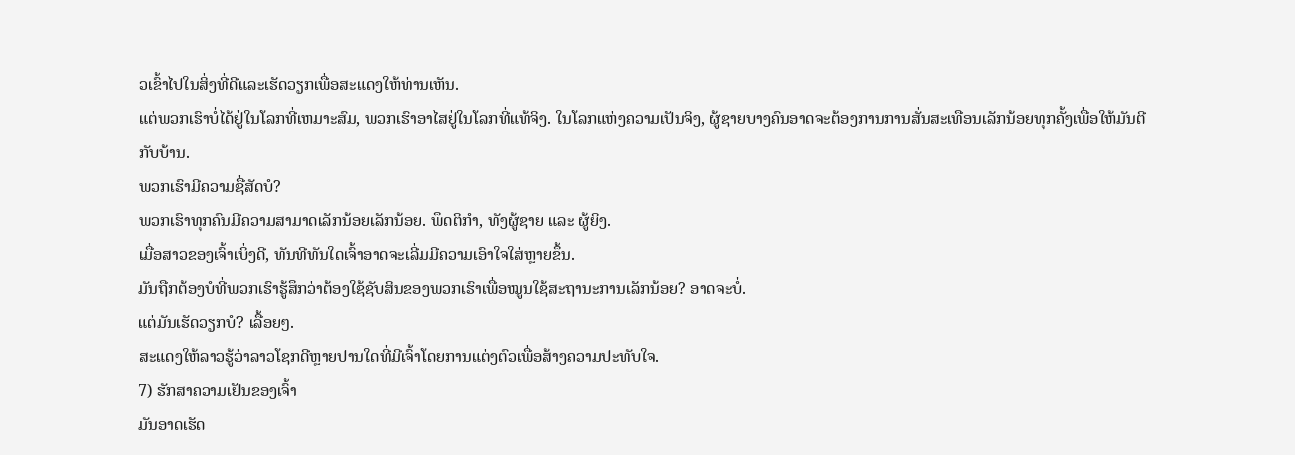ວເຂົ້າໄປໃນສິ່ງທີ່ດີແລະເຮັດວຽກເພື່ອສະແດງໃຫ້ທ່ານເຫັນ.
ແຕ່ພວກເຮົາບໍ່ໄດ້ຢູ່ໃນໂລກທີ່ເຫມາະສົມ, ພວກເຮົາອາໄສຢູ່ໃນໂລກທີ່ແທ້ຈິງ. ໃນໂລກແຫ່ງຄວາມເປັນຈິງ, ຜູ້ຊາຍບາງຄົນອາດຈະຕ້ອງການການສັ່ນສະເທືອນເລັກນ້ອຍທຸກຄັ້ງເພື່ອໃຫ້ມັນຕີກັບບ້ານ.
ພວກເຮົາມີຄວາມຊື່ສັດບໍ?
ພວກເຮົາທຸກຄົນມີຄວາມສາມາດເລັກນ້ອຍເລັກນ້ອຍ. ພຶດຕິກຳ, ທັງຜູ້ຊາຍ ແລະ ຜູ້ຍິງ.
ເມື່ອສາວຂອງເຈົ້າເບິ່ງດີ, ທັນທີທັນໃດເຈົ້າອາດຈະເລີ່ມມີຄວາມເອົາໃຈໃສ່ຫຼາຍຂຶ້ນ.
ມັນຖືກຕ້ອງບໍທີ່ພວກເຮົາຮູ້ສຶກວ່າຕ້ອງໃຊ້ຊັບສິນຂອງພວກເຮົາເພື່ອໝູນໃຊ້ສະຖານະການເລັກນ້ອຍ? ອາດຈະບໍ່.
ແຕ່ມັນເຮັດວຽກບໍ? ເລື້ອຍໆ.
ສະແດງໃຫ້ລາວຮູ້ວ່າລາວໂຊກດີຫຼາຍປານໃດທີ່ມີເຈົ້າໂດຍການແຕ່ງຕົວເພື່ອສ້າງຄວາມປະທັບໃຈ.
7) ຮັກສາຄວາມເຢັນຂອງເຈົ້າ
ມັນອາດເຮັດ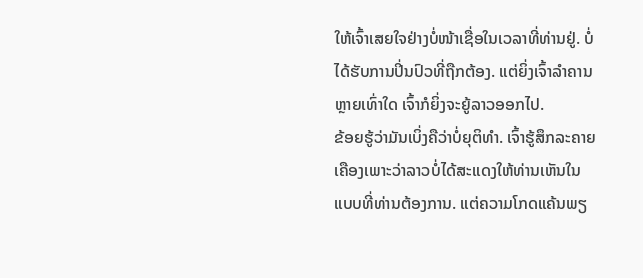ໃຫ້ເຈົ້າເສຍໃຈຢ່າງບໍ່ໜ້າເຊື່ອໃນເວລາທີ່ທ່ານຢູ່. ບໍ່ໄດ້ຮັບການປິ່ນປົວທີ່ຖືກຕ້ອງ. ແຕ່ຍິ່ງເຈົ້າລຳຄານຫຼາຍເທົ່າໃດ ເຈົ້າກໍຍິ່ງຈະຍູ້ລາວອອກໄປ.
ຂ້ອຍຮູ້ວ່າມັນເບິ່ງຄືວ່າບໍ່ຍຸຕິທຳ. ເຈົ້າຮູ້ສຶກລະຄາຍເຄືອງເພາະວ່າລາວບໍ່ໄດ້ສະແດງໃຫ້ທ່ານເຫັນໃນແບບທີ່ທ່ານຕ້ອງການ. ແຕ່ຄວາມໂກດແຄ້ນພຽ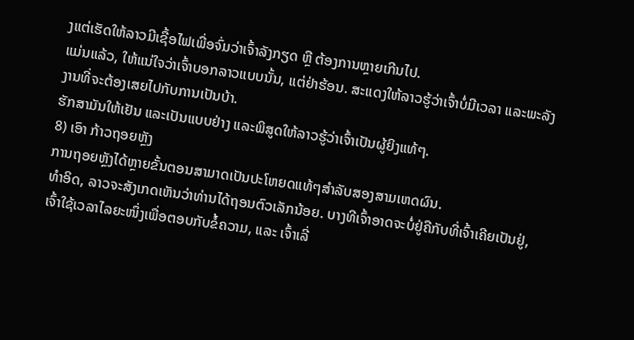ງແຕ່ເຮັດໃຫ້ລາວມີເຊື້ອໄຟເພື່ອຈົ່ມວ່າເຈົ້າລັງກຽດ ຫຼື ຕ້ອງການຫຼາຍເກີນໄປ.
ແມ່ນແລ້ວ, ໃຫ້ແນ່ໃຈວ່າເຈົ້າບອກລາວແບບນັ້ນ, ແຕ່ຢ່າຮ້ອນ. ສະແດງໃຫ້ລາວຮູ້ວ່າເຈົ້າບໍ່ມີເວລາ ແລະພະລັງງານທີ່ຈະຕ້ອງເສຍໄປກັບການເປັນບ້າ.
ຮັກສາມັນໃຫ້ເຢັນ ແລະເປັນແບບຢ່າງ ແລະພິສູດໃຫ້ລາວຮູ້ວ່າເຈົ້າເປັນຜູ້ຍິງແທ້ໆ.
8) ເອົາ ກ້າວຖອຍຫຼັງ
ການຖອຍຫຼັງໄດ້ຫຼາຍຂັ້ນຕອນສາມາດເປັນປະໂຫຍດແທ້ໆສໍາລັບສອງສາມເຫດຜົນ.
ທໍາອິດ, ລາວຈະສັງເກດເຫັນວ່າທ່ານໄດ້ຖອນຕົວເລັກນ້ອຍ. ບາງທີເຈົ້າອາດຈະບໍ່ຢູ່ຄືກັບທີ່ເຈົ້າເຄີຍເປັນຢູ່, ເຈົ້າໃຊ້ເວລາໄລຍະໜຶ່ງເພື່ອຕອບກັບຂໍ້ຄວາມ, ແລະ ເຈົ້າເລີ່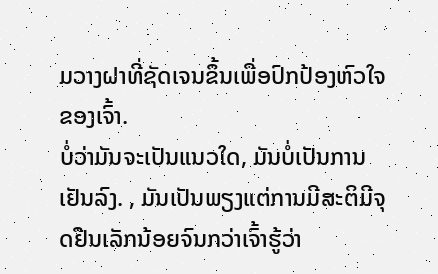ມວາງຝາທີ່ຊັດເຈນຂຶ້ນເພື່ອປົກປ້ອງຫົວໃຈຂອງເຈົ້າ.
ບໍ່ວ່າມັນຈະເປັນແນວໃດ, ມັນບໍ່ເປັນການເຢັນລົງ. , ມັນເປັນພຽງແຕ່ການມີສະຕິມີຈຸດຢືນເລັກນ້ອຍຈົນກວ່າເຈົ້າຮູ້ວ່າ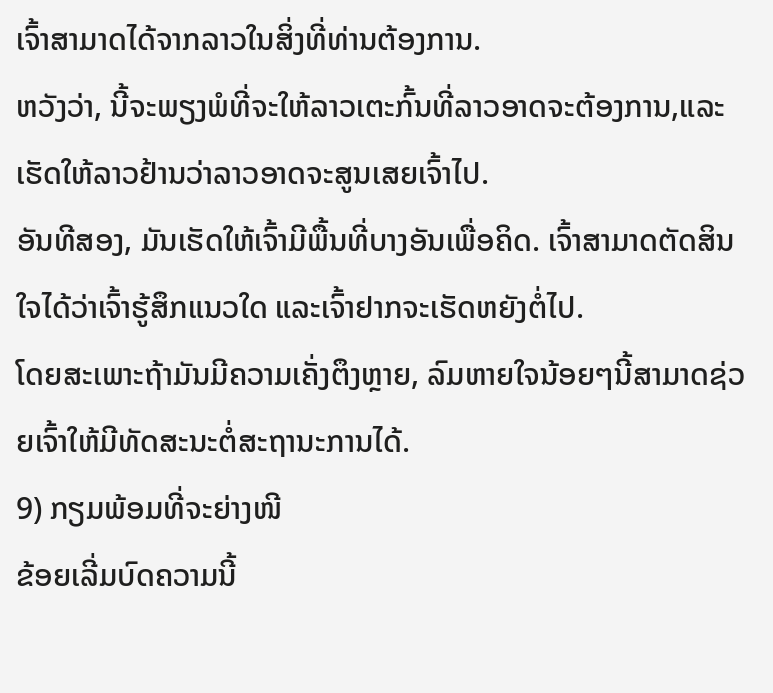ເຈົ້າສາມາດໄດ້ຈາກລາວໃນສິ່ງທີ່ທ່ານຕ້ອງການ.
ຫວັງວ່າ, ນີ້ຈະພຽງພໍທີ່ຈະໃຫ້ລາວເຕະກົ້ນທີ່ລາວອາດຈະຕ້ອງການ,ແລະເຮັດໃຫ້ລາວຢ້ານວ່າລາວອາດຈະສູນເສຍເຈົ້າໄປ.
ອັນທີສອງ, ມັນເຮັດໃຫ້ເຈົ້າມີພື້ນທີ່ບາງອັນເພື່ອຄິດ. ເຈົ້າສາມາດຕັດສິນໃຈໄດ້ວ່າເຈົ້າຮູ້ສຶກແນວໃດ ແລະເຈົ້າຢາກຈະເຮັດຫຍັງຕໍ່ໄປ.
ໂດຍສະເພາະຖ້າມັນມີຄວາມເຄັ່ງຕຶງຫຼາຍ, ລົມຫາຍໃຈນ້ອຍໆນີ້ສາມາດຊ່ວຍເຈົ້າໃຫ້ມີທັດສະນະຕໍ່ສະຖານະການໄດ້.
9) ກຽມພ້ອມທີ່ຈະຍ່າງໜີ
ຂ້ອຍເລີ່ມບົດຄວາມນີ້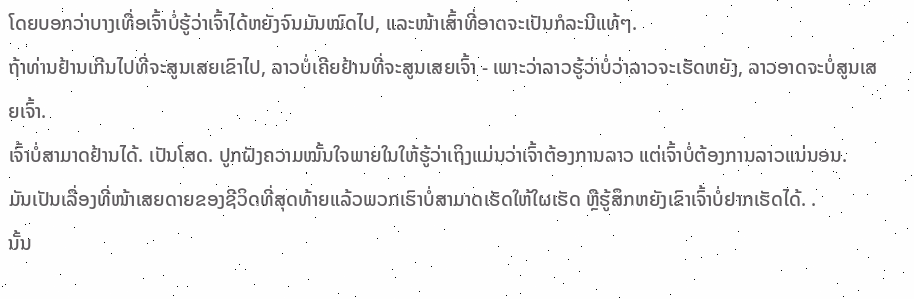ໂດຍບອກວ່າບາງເທື່ອເຈົ້າບໍ່ຮູ້ວ່າເຈົ້າໄດ້ຫຍັງຈົນມັນໝົດໄປ, ແລະໜ້າເສົ້າທີ່ອາດຈະເປັນກໍລະນີແທ້ໆ.
ຖ້າທ່ານຢ້ານເກີນໄປທີ່ຈະສູນເສຍເຂົາໄປ, ລາວບໍ່ເຄີຍຢ້ານທີ່ຈະສູນເສຍເຈົ້າ - ເພາະວ່າລາວຮູ້ວ່າບໍ່ວ່າລາວຈະເຮັດຫຍັງ, ລາວອາດຈະບໍ່ສູນເສຍເຈົ້າ.
ເຈົ້າບໍ່ສາມາດຢ້ານໄດ້. ເປັນໂສດ. ປູກຝັງຄວາມໝັ້ນໃຈພາຍໃນໃຫ້ຮູ້ວ່າເຖິງແມ່ນວ່າເຈົ້າຕ້ອງການລາວ ແຕ່ເຈົ້າບໍ່ຕ້ອງການລາວແນ່ນອນ.
ມັນເປັນເລື່ອງທີ່ໜ້າເສຍດາຍຂອງຊີວິດທີ່ສຸດທ້າຍແລ້ວພວກເຮົາບໍ່ສາມາດເຮັດໃຫ້ໃຜເຮັດ ຫຼືຮູ້ສຶກຫຍັງເຂົາເຈົ້າບໍ່ຢາກເຮັດໄດ້. .
ນັ້ນ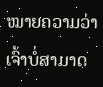ໝາຍຄວາມວ່າເຈົ້າບໍ່ສາມາດ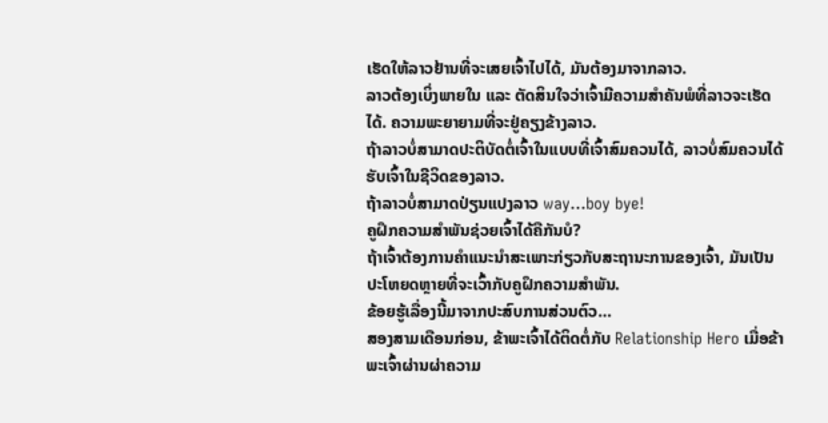ເຮັດໃຫ້ລາວຢ້ານທີ່ຈະເສຍເຈົ້າໄປໄດ້, ມັນຕ້ອງມາຈາກລາວ.
ລາວຕ້ອງເບິ່ງພາຍໃນ ແລະ ຕັດສິນໃຈວ່າເຈົ້າມີຄວາມສໍາຄັນພໍທີ່ລາວຈະເຮັດໄດ້. ຄວາມພະຍາຍາມທີ່ຈະຢູ່ຄຽງຂ້າງລາວ.
ຖ້າລາວບໍ່ສາມາດປະຕິບັດຕໍ່ເຈົ້າໃນແບບທີ່ເຈົ້າສົມຄວນໄດ້, ລາວບໍ່ສົມຄວນໄດ້ຮັບເຈົ້າໃນຊີວິດຂອງລາວ.
ຖ້າລາວບໍ່ສາມາດປ່ຽນແປງລາວ way…boy bye!
ຄູຝຶກຄວາມສຳພັນຊ່ວຍເຈົ້າໄດ້ຄືກັນບໍ?
ຖ້າເຈົ້າຕ້ອງການຄຳແນະນຳສະເພາະກ່ຽວກັບສະຖານະການຂອງເຈົ້າ, ມັນເປັນປະໂຫຍດຫຼາຍທີ່ຈະເວົ້າກັບຄູຝຶກຄວາມສຳພັນ.
ຂ້ອຍຮູ້ເລື່ອງນີ້ມາຈາກປະສົບການສ່ວນຕົວ…
ສອງສາມເດືອນກ່ອນ, ຂ້າພະເຈົ້າໄດ້ຕິດຕໍ່ກັບ Relationship Hero ເມື່ອຂ້າພະເຈົ້າຜ່ານຜ່າຄວາມ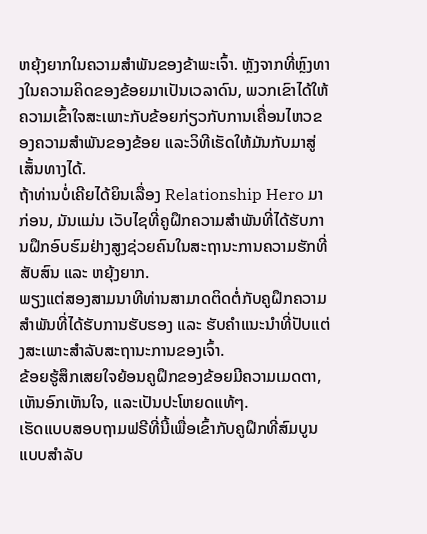ຫຍຸ້ງຍາກໃນຄວາມສຳພັນຂອງຂ້າພະເຈົ້າ. ຫຼັງຈາກທີ່ຫຼົງທາງໃນຄວາມຄິດຂອງຂ້ອຍມາເປັນເວລາດົນ, ພວກເຂົາໄດ້ໃຫ້ຄວາມເຂົ້າໃຈສະເພາະກັບຂ້ອຍກ່ຽວກັບການເຄື່ອນໄຫວຂອງຄວາມສຳພັນຂອງຂ້ອຍ ແລະວິທີເຮັດໃຫ້ມັນກັບມາສູ່ເສັ້ນທາງໄດ້.
ຖ້າທ່ານບໍ່ເຄີຍໄດ້ຍິນເລື່ອງ Relationship Hero ມາກ່ອນ, ມັນແມ່ນ ເວັບໄຊທີ່ຄູຝຶກຄວາມສຳພັນທີ່ໄດ້ຮັບການຝຶກອົບຮົມຢ່າງສູງຊ່ວຍຄົນໃນສະຖານະການຄວາມຮັກທີ່ສັບສົນ ແລະ ຫຍຸ້ງຍາກ.
ພຽງແຕ່ສອງສາມນາທີທ່ານສາມາດຕິດຕໍ່ກັບຄູຝຶກຄວາມສຳພັນທີ່ໄດ້ຮັບການຮັບຮອງ ແລະ ຮັບຄຳແນະນຳທີ່ປັບແຕ່ງສະເພາະສຳລັບສະຖານະການຂອງເຈົ້າ.
ຂ້ອຍຮູ້ສຶກເສຍໃຈຍ້ອນຄູຝຶກຂອງຂ້ອຍມີຄວາມເມດຕາ, ເຫັນອົກເຫັນໃຈ, ແລະເປັນປະໂຫຍດແທ້ໆ.
ເຮັດແບບສອບຖາມຟຣີທີ່ນີ້ເພື່ອເຂົ້າກັບຄູຝຶກທີ່ສົມບູນແບບສຳລັບ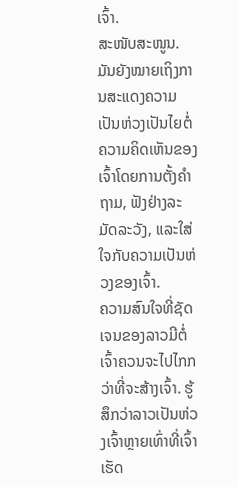ເຈົ້າ.
ສະໜັບສະໜູນ.ມັນຍັງໝາຍເຖິງການສະແດງຄວາມເປັນຫ່ວງເປັນໄຍຕໍ່ຄວາມຄິດເຫັນຂອງເຈົ້າໂດຍການຕັ້ງຄຳຖາມ, ຟັງຢ່າງລະມັດລະວັງ, ແລະໃສ່ໃຈກັບຄວາມເປັນຫ່ວງຂອງເຈົ້າ.
ຄວາມສົນໃຈທີ່ຊັດເຈນຂອງລາວມີຕໍ່ເຈົ້າຄວນຈະໄປໄກກວ່າທີ່ຈະສ້າງເຈົ້າ. ຮູ້ສຶກວ່າລາວເປັນຫ່ວງເຈົ້າຫຼາຍເທົ່າທີ່ເຈົ້າເຮັດ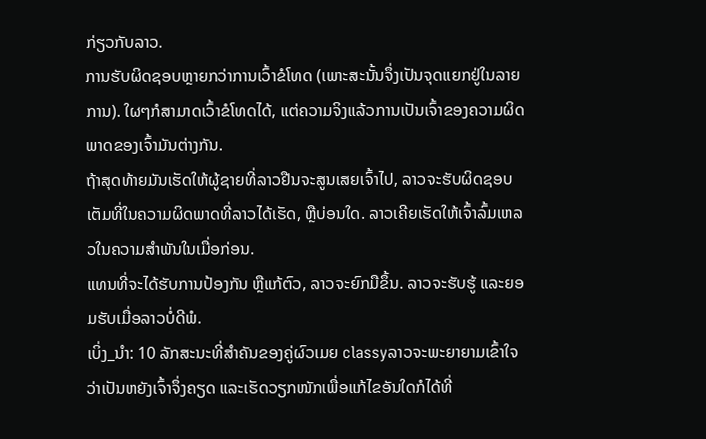ກ່ຽວກັບລາວ.
ການຮັບຜິດຊອບຫຼາຍກວ່າການເວົ້າຂໍໂທດ (ເພາະສະນັ້ນຈຶ່ງເປັນຈຸດແຍກຢູ່ໃນລາຍການ). ໃຜໆກໍສາມາດເວົ້າຂໍໂທດໄດ້, ແຕ່ຄວາມຈິງແລ້ວການເປັນເຈົ້າຂອງຄວາມຜິດພາດຂອງເຈົ້າມັນຕ່າງກັນ.
ຖ້າສຸດທ້າຍມັນເຮັດໃຫ້ຜູ້ຊາຍທີ່ລາວຢືນຈະສູນເສຍເຈົ້າໄປ, ລາວຈະຮັບຜິດຊອບເຕັມທີ່ໃນຄວາມຜິດພາດທີ່ລາວໄດ້ເຮັດ, ຫຼືບ່ອນໃດ. ລາວເຄີຍເຮັດໃຫ້ເຈົ້າລົ້ມເຫລວໃນຄວາມສໍາພັນໃນເມື່ອກ່ອນ.
ແທນທີ່ຈະໄດ້ຮັບການປ້ອງກັນ ຫຼືແກ້ຕົວ, ລາວຈະຍົກມືຂຶ້ນ. ລາວຈະຮັບຮູ້ ແລະຍອມຮັບເມື່ອລາວບໍ່ດີພໍ.
ເບິ່ງ_ນຳ: 10 ລັກສະນະທີ່ສໍາຄັນຂອງຄູ່ຜົວເມຍ classyລາວຈະພະຍາຍາມເຂົ້າໃຈວ່າເປັນຫຍັງເຈົ້າຈຶ່ງຄຽດ ແລະເຮັດວຽກໜັກເພື່ອແກ້ໄຂອັນໃດກໍໄດ້ທີ່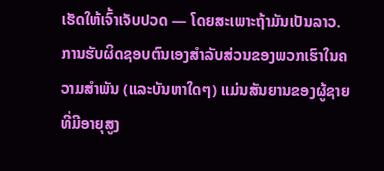ເຮັດໃຫ້ເຈົ້າເຈັບປວດ — ໂດຍສະເພາະຖ້າມັນເປັນລາວ.
ການຮັບຜິດຊອບຕົນເອງສໍາລັບສ່ວນຂອງພວກເຮົາໃນຄວາມສໍາພັນ (ແລະບັນຫາໃດໆ) ແມ່ນສັນຍານຂອງຜູ້ຊາຍທີ່ມີອາຍຸສູງ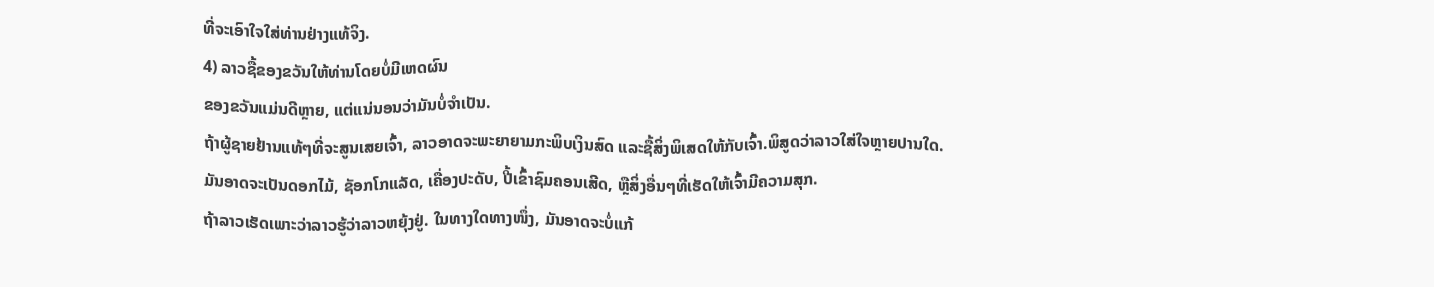ທີ່ຈະເອົາໃຈໃສ່ທ່ານຢ່າງແທ້ຈິງ.
4) ລາວຊື້ຂອງຂວັນໃຫ້ທ່ານໂດຍບໍ່ມີເຫດຜົນ
ຂອງຂວັນແມ່ນດີຫຼາຍ, ແຕ່ແນ່ນອນວ່າມັນບໍ່ຈໍາເປັນ.
ຖ້າຜູ້ຊາຍຢ້ານແທ້ໆທີ່ຈະສູນເສຍເຈົ້າ, ລາວອາດຈະພະຍາຍາມກະພິບເງິນສົດ ແລະຊື້ສິ່ງພິເສດໃຫ້ກັບເຈົ້າ.ພິສູດວ່າລາວໃສ່ໃຈຫຼາຍປານໃດ.
ມັນອາດຈະເປັນດອກໄມ້, ຊັອກໂກແລັດ, ເຄື່ອງປະດັບ, ປີ້ເຂົ້າຊົມຄອນເສີດ, ຫຼືສິ່ງອື່ນໆທີ່ເຮັດໃຫ້ເຈົ້າມີຄວາມສຸກ.
ຖ້າລາວເຮັດເພາະວ່າລາວຮູ້ວ່າລາວຫຍຸ້ງຢູ່. ໃນທາງໃດທາງໜຶ່ງ, ມັນອາດຈະບໍ່ແກ້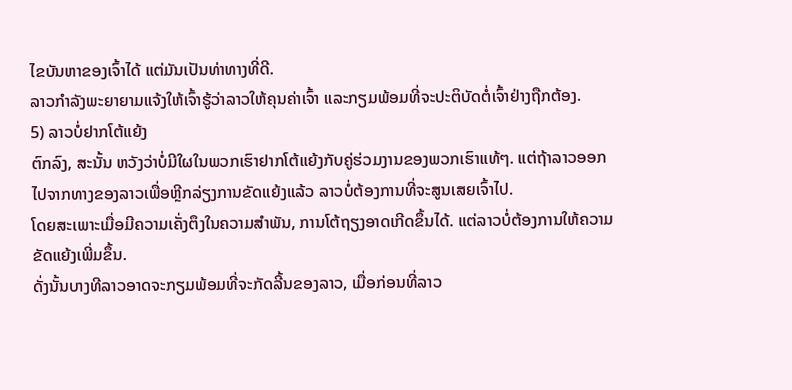ໄຂບັນຫາຂອງເຈົ້າໄດ້ ແຕ່ມັນເປັນທ່າທາງທີ່ດີ.
ລາວກຳລັງພະຍາຍາມແຈ້ງໃຫ້ເຈົ້າຮູ້ວ່າລາວໃຫ້ຄຸນຄ່າເຈົ້າ ແລະກຽມພ້ອມທີ່ຈະປະຕິບັດຕໍ່ເຈົ້າຢ່າງຖືກຕ້ອງ.
5) ລາວບໍ່ຢາກໂຕ້ແຍ້ງ
ຕົກລົງ, ສະນັ້ນ ຫວັງວ່າບໍ່ມີໃຜໃນພວກເຮົາຢາກໂຕ້ແຍ້ງກັບຄູ່ຮ່ວມງານຂອງພວກເຮົາແທ້ໆ. ແຕ່ຖ້າລາວອອກໄປຈາກທາງຂອງລາວເພື່ອຫຼີກລ່ຽງການຂັດແຍ້ງແລ້ວ ລາວບໍ່ຕ້ອງການທີ່ຈະສູນເສຍເຈົ້າໄປ.
ໂດຍສະເພາະເມື່ອມີຄວາມເຄັ່ງຕຶງໃນຄວາມສໍາພັນ, ການໂຕ້ຖຽງອາດເກີດຂຶ້ນໄດ້. ແຕ່ລາວບໍ່ຕ້ອງການໃຫ້ຄວາມຂັດແຍ້ງເພີ່ມຂຶ້ນ.
ດັ່ງນັ້ນບາງທີລາວອາດຈະກຽມພ້ອມທີ່ຈະກັດລີ້ນຂອງລາວ, ເມື່ອກ່ອນທີ່ລາວ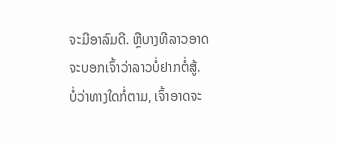ຈະມີອາລົມດີ. ຫຼືບາງທີລາວອາດຈະບອກເຈົ້າວ່າລາວບໍ່ຢາກຕໍ່ສູ້.
ບໍ່ວ່າທາງໃດກໍ່ຕາມ, ເຈົ້າອາດຈະ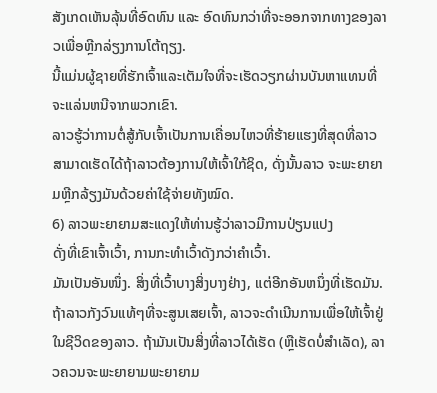ສັງເກດເຫັນລຸ້ນທີ່ອົດທົນ ແລະ ອົດທົນກວ່າທີ່ຈະອອກຈາກທາງຂອງລາວເພື່ອຫຼີກລ່ຽງການໂຕ້ຖຽງ.
ນີ້ແມ່ນຜູ້ຊາຍທີ່ຮັກເຈົ້າແລະເຕັມໃຈທີ່ຈະເຮັດວຽກຜ່ານບັນຫາແທນທີ່ຈະແລ່ນຫນີຈາກພວກເຂົາ.
ລາວຮູ້ວ່າການຕໍ່ສູ້ກັບເຈົ້າເປັນການເຄື່ອນໄຫວທີ່ຮ້າຍແຮງທີ່ສຸດທີ່ລາວສາມາດເຮັດໄດ້ຖ້າລາວຕ້ອງການໃຫ້ເຈົ້າໃກ້ຊິດ, ດັ່ງນັ້ນລາວ ຈະພະຍາຍາມຫຼີກລ້ຽງມັນດ້ວຍຄ່າໃຊ້ຈ່າຍທັງໝົດ.
6) ລາວພະຍາຍາມສະແດງໃຫ້ທ່ານຮູ້ວ່າລາວມີການປ່ຽນແປງ
ດັ່ງທີ່ເຂົາເຈົ້າເວົ້າ, ການກະທຳເວົ້າດັງກວ່າຄຳເວົ້າ.
ມັນເປັນອັນໜຶ່ງ. ສິ່ງທີ່ເວົ້າບາງສິ່ງບາງຢ່າງ, ແຕ່ອີກອັນຫນຶ່ງທີ່ເຮັດມັນ. ຖ້າລາວກັງວົນແທ້ໆທີ່ຈະສູນເສຍເຈົ້າ, ລາວຈະດຳເນີນການເພື່ອໃຫ້ເຈົ້າຢູ່ໃນຊີວິດຂອງລາວ. ຖ້າມັນເປັນສິ່ງທີ່ລາວໄດ້ເຮັດ (ຫຼືເຮັດບໍ່ສຳເລັດ), ລາວຄວນຈະພະຍາຍາມພະຍາຍາມ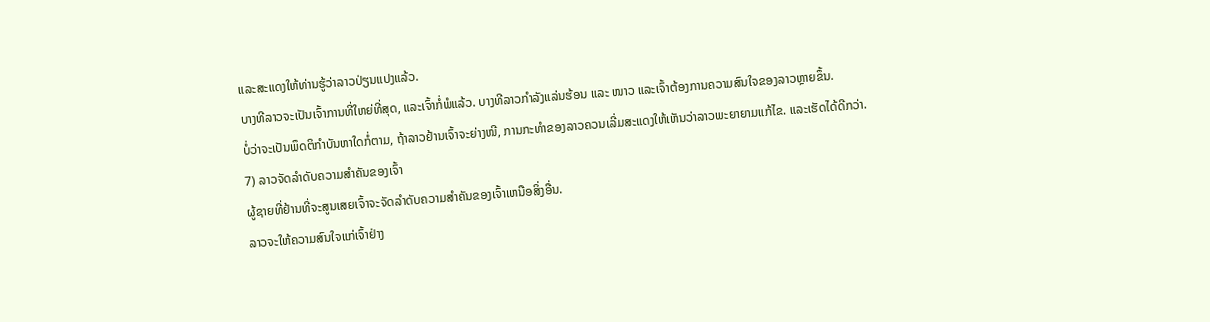ແລະສະແດງໃຫ້ທ່ານຮູ້ວ່າລາວປ່ຽນແປງແລ້ວ.
ບາງທີລາວຈະເປັນເຈົ້າການທີ່ໃຫຍ່ທີ່ສຸດ, ແລະເຈົ້າກໍ່ພໍແລ້ວ. ບາງທີລາວກຳລັງແລ່ນຮ້ອນ ແລະ ໜາວ ແລະເຈົ້າຕ້ອງການຄວາມສົນໃຈຂອງລາວຫຼາຍຂຶ້ນ.
ບໍ່ວ່າຈະເປັນພຶດຕິກຳບັນຫາໃດກໍ່ຕາມ, ຖ້າລາວຢ້ານເຈົ້າຈະຍ່າງໜີ, ການກະທຳຂອງລາວຄວນເລີ່ມສະແດງໃຫ້ເຫັນວ່າລາວພະຍາຍາມແກ້ໄຂ. ແລະເຮັດໄດ້ດີກວ່າ.
7) ລາວຈັດລໍາດັບຄວາມສໍາຄັນຂອງເຈົ້າ
ຜູ້ຊາຍທີ່ຢ້ານທີ່ຈະສູນເສຍເຈົ້າຈະຈັດລໍາດັບຄວາມສໍາຄັນຂອງເຈົ້າເຫນືອສິ່ງອື່ນ.
ລາວຈະໃຫ້ຄວາມສົນໃຈແກ່ເຈົ້າຢ່າງ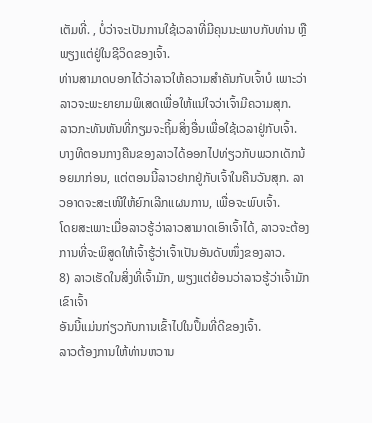ເຕັມທີ່. , ບໍ່ວ່າຈະເປັນການໃຊ້ເວລາທີ່ມີຄຸນນະພາບກັບທ່ານ ຫຼືພຽງແຕ່ຢູ່ໃນຊີວິດຂອງເຈົ້າ.
ທ່ານສາມາດບອກໄດ້ວ່າລາວໃຫ້ຄວາມສຳຄັນກັບເຈົ້າບໍ ເພາະວ່າລາວຈະພະຍາຍາມພິເສດເພື່ອໃຫ້ແນ່ໃຈວ່າເຈົ້າມີຄວາມສຸກ.
ລາວກະທັນຫັນທີ່ກຽມຈະຖິ້ມສິ່ງອື່ນເພື່ອໃຊ້ເວລາຢູ່ກັບເຈົ້າ.
ບາງທີຕອນກາງຄືນຂອງລາວໄດ້ອອກໄປທ່ຽວກັບພວກເດັກນ້ອຍມາກ່ອນ, ແຕ່ຕອນນີ້ລາວຢາກຢູ່ກັບເຈົ້າໃນຄືນວັນສຸກ. ລາວອາດຈະສະເໜີໃຫ້ຍົກເລີກແຜນການ, ເພື່ອຈະພົບເຈົ້າ.
ໂດຍສະເພາະເມື່ອລາວຮູ້ວ່າລາວສາມາດເອົາເຈົ້າໄດ້, ລາວຈະຕ້ອງການທີ່ຈະພິສູດໃຫ້ເຈົ້າຮູ້ວ່າເຈົ້າເປັນອັນດັບໜຶ່ງຂອງລາວ.
8) ລາວເຮັດໃນສິ່ງທີ່ເຈົ້າມັກ, ພຽງແຕ່ຍ້ອນວ່າລາວຮູ້ວ່າເຈົ້າມັກເຂົາເຈົ້າ
ອັນນີ້ແມ່ນກ່ຽວກັບການເຂົ້າໄປໃນປຶ້ມທີ່ດີຂອງເຈົ້າ.
ລາວຕ້ອງການໃຫ້ທ່ານຫວານ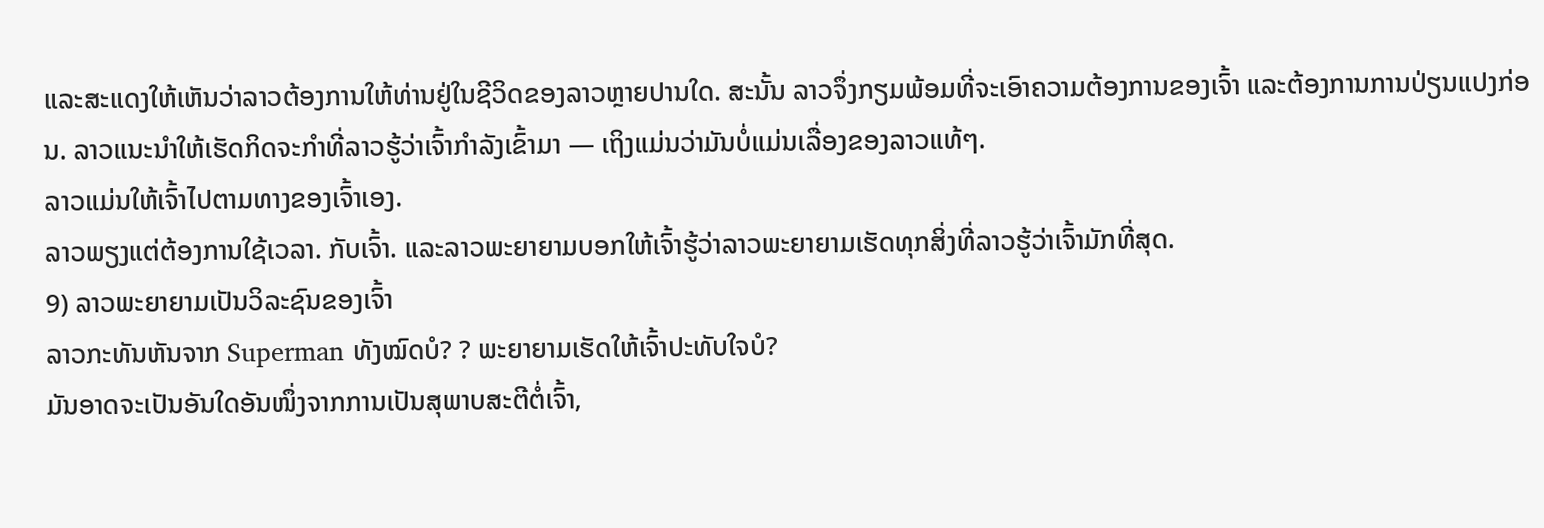ແລະສະແດງໃຫ້ເຫັນວ່າລາວຕ້ອງການໃຫ້ທ່ານຢູ່ໃນຊີວິດຂອງລາວຫຼາຍປານໃດ. ສະນັ້ນ ລາວຈຶ່ງກຽມພ້ອມທີ່ຈະເອົາຄວາມຕ້ອງການຂອງເຈົ້າ ແລະຕ້ອງການການປ່ຽນແປງກ່ອນ. ລາວແນະນຳໃຫ້ເຮັດກິດຈະກຳທີ່ລາວຮູ້ວ່າເຈົ້າກຳລັງເຂົ້າມາ — ເຖິງແມ່ນວ່າມັນບໍ່ແມ່ນເລື່ອງຂອງລາວແທ້ໆ.
ລາວແມ່ນໃຫ້ເຈົ້າໄປຕາມທາງຂອງເຈົ້າເອງ.
ລາວພຽງແຕ່ຕ້ອງການໃຊ້ເວລາ. ກັບເຈົ້າ. ແລະລາວພະຍາຍາມບອກໃຫ້ເຈົ້າຮູ້ວ່າລາວພະຍາຍາມເຮັດທຸກສິ່ງທີ່ລາວຮູ້ວ່າເຈົ້າມັກທີ່ສຸດ.
9) ລາວພະຍາຍາມເປັນວິລະຊົນຂອງເຈົ້າ
ລາວກະທັນຫັນຈາກ Superman ທັງໝົດບໍ? ? ພະຍາຍາມເຮັດໃຫ້ເຈົ້າປະທັບໃຈບໍ?
ມັນອາດຈະເປັນອັນໃດອັນໜຶ່ງຈາກການເປັນສຸພາບສະຕີຕໍ່ເຈົ້າ,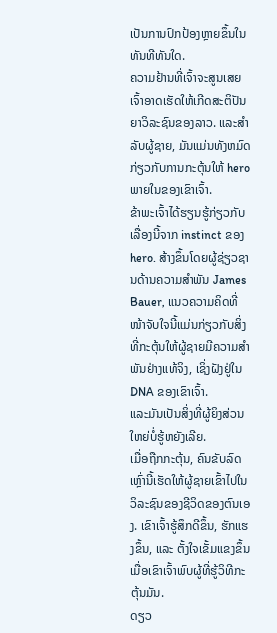ເປັນການປົກປ້ອງຫຼາຍຂຶ້ນໃນທັນທີທັນໃດ.
ຄວາມຢ້ານທີ່ເຈົ້າຈະສູນເສຍເຈົ້າອາດເຮັດໃຫ້ເກີດສະຕິປັນຍາວິລະຊົນຂອງລາວ. ແລະສໍາລັບຜູ້ຊາຍ, ມັນແມ່ນທັງຫມົດກ່ຽວກັບການກະຕຸ້ນໃຫ້ hero ພາຍໃນຂອງເຂົາເຈົ້າ.
ຂ້າພະເຈົ້າໄດ້ຮຽນຮູ້ກ່ຽວກັບເລື່ອງນີ້ຈາກ instinct ຂອງ hero. ສ້າງຂຶ້ນໂດຍຜູ້ຊ່ຽວຊານດ້ານຄວາມສຳພັນ James Bauer, ແນວຄວາມຄິດທີ່ໜ້າຈັບໃຈນີ້ແມ່ນກ່ຽວກັບສິ່ງທີ່ກະຕຸ້ນໃຫ້ຜູ້ຊາຍມີຄວາມສໍາພັນຢ່າງແທ້ຈິງ, ເຊິ່ງຝັງຢູ່ໃນ DNA ຂອງເຂົາເຈົ້າ.
ແລະມັນເປັນສິ່ງທີ່ຜູ້ຍິງສ່ວນໃຫຍ່ບໍ່ຮູ້ຫຍັງເລີຍ.
ເມື່ອຖືກກະຕຸ້ນ, ຄົນຂັບລົດເຫຼົ່ານີ້ເຮັດໃຫ້ຜູ້ຊາຍເຂົ້າໄປໃນວິລະຊົນຂອງຊີວິດຂອງຕົນເອງ. ເຂົາເຈົ້າຮູ້ສຶກດີຂຶ້ນ, ຮັກແຮງຂຶ້ນ, ແລະ ຕັ້ງໃຈເຂັ້ມແຂງຂຶ້ນ ເມື່ອເຂົາເຈົ້າພົບຜູ້ທີ່ຮູ້ວິທີກະຕຸ້ນມັນ.
ດຽວ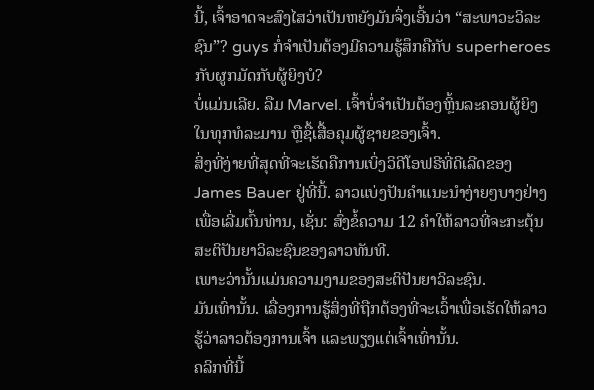ນີ້, ເຈົ້າອາດຈະສົງໄສວ່າເປັນຫຍັງມັນຈຶ່ງເອີ້ນວ່າ “ສະພາວະວິລະຊົນ”? guys ກໍ່ຈໍາເປັນຕ້ອງມີຄວາມຮູ້ສຶກຄືກັບ superheroes ກັບຜູກມັດກັບຜູ້ຍິງບໍ?
ບໍ່ແມ່ນເລີຍ. ລືມ Marvel. ເຈົ້າບໍ່ຈຳເປັນຕ້ອງຫຼິ້ນລະຄອນຜູ້ຍິງໃນທຸກທໍລະມານ ຫຼືຊື້ເສື້ອຄຸມຜູ້ຊາຍຂອງເຈົ້າ.
ສິ່ງທີ່ງ່າຍທີ່ສຸດທີ່ຈະເຮັດຄືການເບິ່ງວິດີໂອຟຣີທີ່ດີເລີດຂອງ James Bauer ຢູ່ທີ່ນີ້. ລາວແບ່ງປັນຄໍາແນະນໍາງ່າຍໆບາງຢ່າງເພື່ອເລີ່ມຕົ້ນທ່ານ, ເຊັ່ນ: ສົ່ງຂໍ້ຄວາມ 12 ຄໍາໃຫ້ລາວທີ່ຈະກະຕຸ້ນສະຕິປັນຍາວິລະຊົນຂອງລາວທັນທີ.
ເພາະວ່ານັ້ນແມ່ນຄວາມງາມຂອງສະຕິປັນຍາວິລະຊົນ.
ມັນເທົ່ານັ້ນ. ເລື່ອງການຮູ້ສິ່ງທີ່ຖືກຕ້ອງທີ່ຈະເວົ້າເພື່ອເຮັດໃຫ້ລາວຮູ້ວ່າລາວຕ້ອງການເຈົ້າ ແລະພຽງແຕ່ເຈົ້າເທົ່ານັ້ນ.
ຄລິກທີ່ນີ້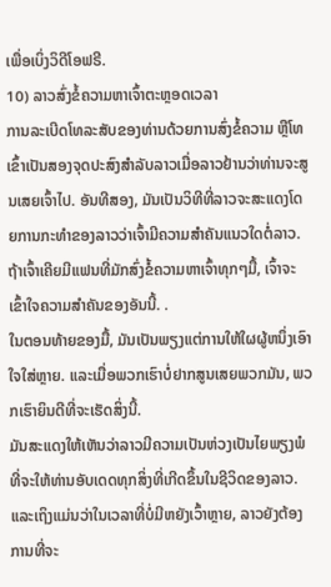ເພື່ອເບິ່ງວິດີໂອຟຣີ.
10) ລາວສົ່ງຂໍ້ຄວາມຫາເຈົ້າຕະຫຼອດເວລາ
ການລະເບີດໂທລະສັບຂອງທ່ານດ້ວຍການສົ່ງຂໍ້ຄວາມ ຫຼືໂທເຂົ້າເປັນສອງຈຸດປະສົງສຳລັບລາວເມື່ອລາວຢ້ານວ່າທ່ານຈະສູນເສຍເຈົ້າໄປ. ອັນທີສອງ, ມັນເປັນວິທີທີ່ລາວຈະສະແດງໂດຍການກະທໍາຂອງລາວວ່າເຈົ້າມີຄວາມສໍາຄັນແນວໃດຕໍ່ລາວ.
ຖ້າເຈົ້າເຄີຍມີແຟນທີ່ມັກສົ່ງຂໍ້ຄວາມຫາເຈົ້າທຸກໆມື້, ເຈົ້າຈະເຂົ້າໃຈຄວາມສໍາຄັນຂອງອັນນີ້. .
ໃນຕອນທ້າຍຂອງມື້, ມັນເປັນພຽງແຕ່ການໃຫ້ໃຜຜູ້ຫນຶ່ງເອົາໃຈໃສ່ຫຼາຍ. ແລະເມື່ອພວກເຮົາບໍ່ຢາກສູນເສຍພວກມັນ, ພວກເຮົາຍິນດີທີ່ຈະເຮັດສິ່ງນີ້.
ມັນສະແດງໃຫ້ເຫັນວ່າລາວມີຄວາມເປັນຫ່ວງເປັນໄຍພຽງພໍທີ່ຈະໃຫ້ທ່ານອັບເດດທຸກສິ່ງທີ່ເກີດຂຶ້ນໃນຊີວິດຂອງລາວ. ແລະເຖິງແມ່ນວ່າໃນເວລາທີ່ບໍ່ມີຫຍັງເວົ້າຫຼາຍ, ລາວຍັງຕ້ອງການທີ່ຈະ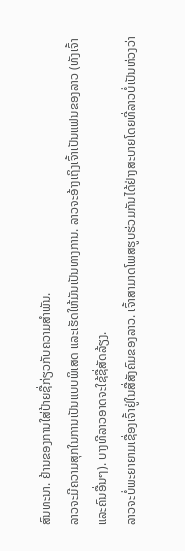ສົນທະນາ. ຢ້ານຂອງການໃສ່ປ້າຍຊື່ກ່ຽວກັບຄວາມສຳພັນ.
ລາວຈະມີຄວາມສຸກໃນການເປັນແບບພິເສດ ແລະເຮັດໃຫ້ມັນເປັນທາງການ. ລາວຈະອ້າງເຖິງເຈົ້າເປັນແຟນຂອງລາວ (ທັງເຈົ້າແລະຄົນອື່ນໆ). ບາງທີລາວອາດຈະໃຊ້ຊື່ສັດລ້ຽງ.
ລາວຈະບໍ່ພະຍາຍາມເຊື່ອງເຈົ້າຢູ່ໃນສື່ສັງຄົມຂອງລາວ. ເຈົ້າສາມາດໂພສຮູບຮ່ວມກັນໄດ້ຢ່າງສະບາຍໂດຍທີ່ລາວບໍ່ເປັນຫ່ວງວ່າ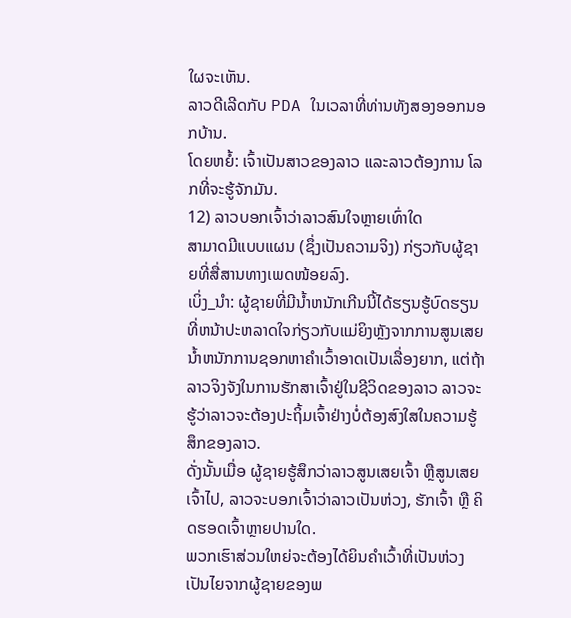ໃຜຈະເຫັນ.
ລາວດີເລີດກັບ PDA ໃນເວລາທີ່ທ່ານທັງສອງອອກນອກບ້ານ.
ໂດຍຫຍໍ້: ເຈົ້າເປັນສາວຂອງລາວ ແລະລາວຕ້ອງການ ໂລກທີ່ຈະຮູ້ຈັກມັນ.
12) ລາວບອກເຈົ້າວ່າລາວສົນໃຈຫຼາຍເທົ່າໃດ
ສາມາດມີແບບແຜນ (ຊຶ່ງເປັນຄວາມຈິງ) ກ່ຽວກັບຜູ້ຊາຍທີ່ສື່ສານທາງເພດໜ້ອຍລົງ.
ເບິ່ງ_ນຳ: ຜູ້ຊາຍທີ່ມີນ້ຳຫນັກເກີນນີ້ໄດ້ຮຽນຮູ້ບົດຮຽນທີ່ຫນ້າປະຫລາດໃຈກ່ຽວກັບແມ່ຍິງຫຼັງຈາກການສູນເສຍນ້ຳຫນັກການຊອກຫາຄໍາເວົ້າອາດເປັນເລື່ອງຍາກ, ແຕ່ຖ້າລາວຈິງຈັງໃນການຮັກສາເຈົ້າຢູ່ໃນຊີວິດຂອງລາວ ລາວຈະຮູ້ວ່າລາວຈະຕ້ອງປະຖິ້ມເຈົ້າຢ່າງບໍ່ຕ້ອງສົງໃສໃນຄວາມຮູ້ສຶກຂອງລາວ.
ດັ່ງນັ້ນເມື່ອ ຜູ້ຊາຍຮູ້ສຶກວ່າລາວສູນເສຍເຈົ້າ ຫຼືສູນເສຍເຈົ້າໄປ, ລາວຈະບອກເຈົ້າວ່າລາວເປັນຫ່ວງ, ຮັກເຈົ້າ ຫຼື ຄິດຮອດເຈົ້າຫຼາຍປານໃດ.
ພວກເຮົາສ່ວນໃຫຍ່ຈະຕ້ອງໄດ້ຍິນຄຳເວົ້າທີ່ເປັນຫ່ວງເປັນໄຍຈາກຜູ້ຊາຍຂອງພ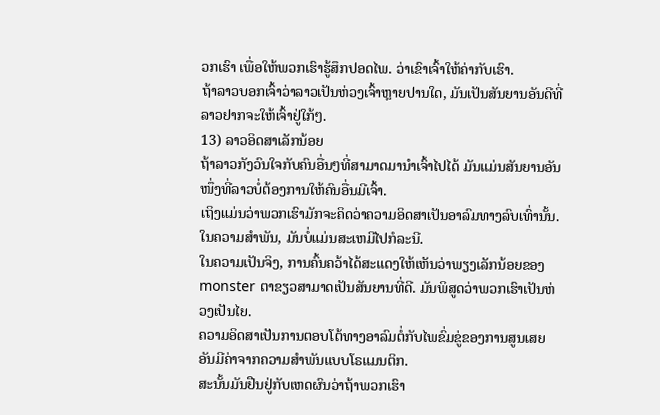ວກເຮົາ ເພື່ອໃຫ້ພວກເຮົາຮູ້ສຶກປອດໄພ. ວ່າເຂົາເຈົ້າໃຫ້ຄ່າກັບເຮົາ.
ຖ້າລາວບອກເຈົ້າວ່າລາວເປັນຫ່ວງເຈົ້າຫຼາຍປານໃດ, ມັນເປັນສັນຍານອັນດີທີ່ລາວຢາກຈະໃຫ້ເຈົ້າຢູ່ໃກ້ໆ.
13) ລາວອິດສາເລັກນ້ອຍ
ຖ້າລາວກັງວົນໃຈກັບຄົນອື່ນໆທີ່ສາມາດມານຳເຈົ້າໄປໄດ້ ມັນແມ່ນສັນຍານອັນໜຶ່ງທີ່ລາວບໍ່ຕ້ອງການໃຫ້ຄົນອື່ນມີເຈົ້າ.
ເຖິງແມ່ນວ່າພວກເຮົາມັກຈະຄິດວ່າຄວາມອິດສາເປັນອາລົມທາງລົບເທົ່ານັ້ນ. ໃນຄວາມສໍາພັນ, ມັນບໍ່ແມ່ນສະເຫມີໄປກໍລະນີ.
ໃນຄວາມເປັນຈິງ, ການຄົ້ນຄວ້າໄດ້ສະແດງໃຫ້ເຫັນວ່າພຽງເລັກນ້ອຍຂອງ monster ຕາຂຽວສາມາດເປັນສັນຍານທີ່ດີ. ມັນພິສູດວ່າພວກເຮົາເປັນຫ່ວງເປັນໄຍ.
ຄວາມອິດສາເປັນການຕອບໂຕ້ທາງອາລົມຕໍ່ກັບໄພຂົ່ມຂູ່ຂອງການສູນເສຍອັນມີຄ່າຈາກຄວາມສຳພັນແບບໂຣແມນຕິກ.
ສະນັ້ນມັນຢືນຢູ່ກັບເຫດຜົນວ່າຖ້າພວກເຮົາ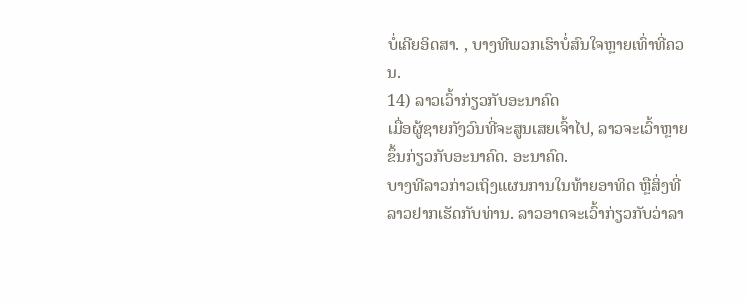ບໍ່ເຄີຍອິດສາ. , ບາງທີພວກເຮົາບໍ່ສົນໃຈຫຼາຍເທົ່າທີ່ຄວນ.
14) ລາວເວົ້າກ່ຽວກັບອະນາຄົດ
ເມື່ອຜູ້ຊາຍກັງວົນທີ່ຈະສູນເສຍເຈົ້າໄປ, ລາວຈະເວົ້າຫຼາຍຂຶ້ນກ່ຽວກັບອະນາຄົດ. ອະນາຄົດ.
ບາງທີລາວກ່າວເຖິງແຜນການໃນທ້າຍອາທິດ ຫຼືສິ່ງທີ່ລາວຢາກເຮັດກັບທ່ານ. ລາວອາດຈະເວົ້າກ່ຽວກັບວ່າລາ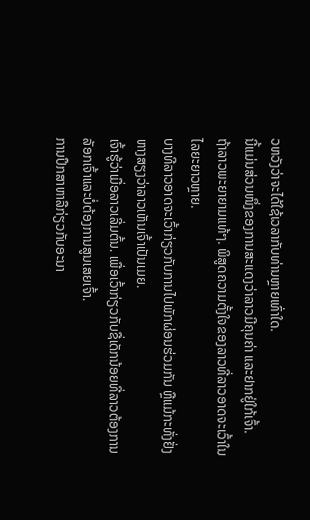ວຫວັງວ່າຈະໄດ້ໃຊ້ເວລາກັບທ່ານຫຼາຍເທົ່າໃດ.
ນີ້ແມ່ນສ່ວນໜຶ່ງຂອງການສະແດງວ່າລາວມີຄຸນຄ່າ ແລະຢາກຢູ່ໃກ້ເຈົ້າ.
ຖ້າລາວພະຍາຍາມແທ້ໆ. ພິສູດຄວາມຕັ້ງໃຈຂອງລາວທີ່ລາວອາດຈະເວົ້າໃນໄລຍະຍາວຫຼາຍ.
ບາງທີລາວອາດຈະເວົ້າກ່ຽວກັບການໄປພັກຜ່ອນຮ່ວມກັນ ຫຼືແມ້ກະທັ່ງຢັ່ງຫາງສຽງວ່າລາວເຫັນເຈົ້າເປັນເມຍ.
ເຈົ້າຮູ້ວ່າເມື່ອລາວເລີ່ມຕົ້ນ. ເພື່ອເວົ້າກ່ຽວກັບຊື່ເດັກນ້ອຍທີ່ລາວຕ້ອງການລັອກເຈົ້າແລະບໍ່ຕ້ອງການສູນເສຍເຈົ້າ.
ການປຶກສາຫາລືກ່ຽວກັບອະນາ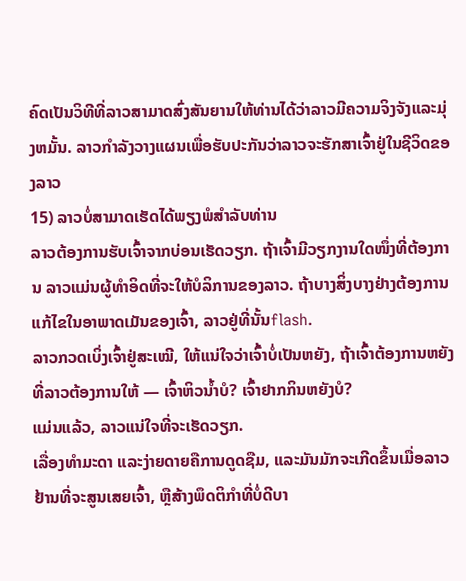ຄົດເປັນວິທີທີ່ລາວສາມາດສົ່ງສັນຍານໃຫ້ທ່ານໄດ້ວ່າລາວມີຄວາມຈິງຈັງແລະມຸ່ງຫມັ້ນ. ລາວກໍາລັງວາງແຜນເພື່ອຮັບປະກັນວ່າລາວຈະຮັກສາເຈົ້າຢູ່ໃນຊີວິດຂອງລາວ
15) ລາວບໍ່ສາມາດເຮັດໄດ້ພຽງພໍສໍາລັບທ່ານ
ລາວຕ້ອງການຮັບເຈົ້າຈາກບ່ອນເຮັດວຽກ. ຖ້າເຈົ້າມີວຽກງານໃດໜຶ່ງທີ່ຕ້ອງການ ລາວແມ່ນຜູ້ທຳອິດທີ່ຈະໃຫ້ບໍລິການຂອງລາວ. ຖ້າບາງສິ່ງບາງຢ່າງຕ້ອງການແກ້ໄຂໃນອາພາດເມັນຂອງເຈົ້າ, ລາວຢູ່ທີ່ນັ້ນflash.
ລາວກວດເບິ່ງເຈົ້າຢູ່ສະເໝີ, ໃຫ້ແນ່ໃຈວ່າເຈົ້າບໍ່ເປັນຫຍັງ, ຖ້າເຈົ້າຕ້ອງການຫຍັງທີ່ລາວຕ້ອງການໃຫ້ — ເຈົ້າຫິວນໍ້າບໍ? ເຈົ້າຢາກກິນຫຍັງບໍ?
ແມ່ນແລ້ວ, ລາວແນ່ໃຈທີ່ຈະເຮັດວຽກ.
ເລື່ອງທຳມະດາ ແລະງ່າຍດາຍຄືການດູດຊືມ, ແລະມັນມັກຈະເກີດຂຶ້ນເມື່ອລາວຢ້ານທີ່ຈະສູນເສຍເຈົ້າ, ຫຼືສ້າງພຶດຕິກຳທີ່ບໍ່ດີບາ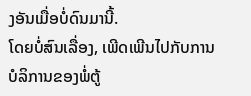ງອັນເມື່ອບໍ່ດົນມານີ້.
ໂດຍບໍ່ສົນເລື່ອງ, ເພີດເພີນໄປກັບການບໍລິການຂອງພໍ່ຕູ້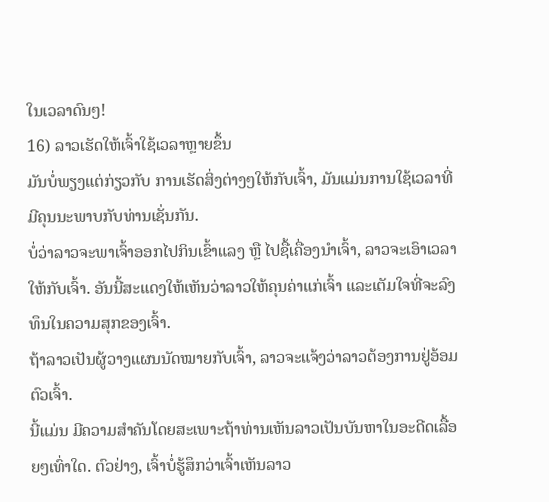ໃນເວລາດົນໆ!
16) ລາວເຮັດໃຫ້ເຈົ້າໃຊ້ເວລາຫຼາຍຂຶ້ນ
ມັນບໍ່ພຽງແຕ່ກ່ຽວກັບ ການເຮັດສິ່ງຕ່າງໆໃຫ້ກັບເຈົ້າ, ມັນແມ່ນການໃຊ້ເວລາທີ່ມີຄຸນນະພາບກັບທ່ານເຊັ່ນກັນ.
ບໍ່ວ່າລາວຈະພາເຈົ້າອອກໄປກິນເຂົ້າແລງ ຫຼື ໄປຊື້ເຄື່ອງນຳເຈົ້າ, ລາວຈະເອົາເວລາໃຫ້ກັບເຈົ້າ. ອັນນີ້ສະແດງໃຫ້ເຫັນວ່າລາວໃຫ້ຄຸນຄ່າແກ່ເຈົ້າ ແລະເຕັມໃຈທີ່ຈະລົງທຶນໃນຄວາມສຸກຂອງເຈົ້າ.
ຖ້າລາວເປັນຜູ້ວາງແຜນນັດໝາຍກັບເຈົ້າ, ລາວຈະແຈ້ງວ່າລາວຕ້ອງການຢູ່ອ້ອມຕົວເຈົ້າ.
ນີ້ແມ່ນ ມີຄວາມສໍາຄັນໂດຍສະເພາະຖ້າທ່ານເຫັນລາວເປັນບັນຫາໃນອະດີດເລື້ອຍໆເທົ່າໃດ. ຕົວຢ່າງ, ເຈົ້າບໍ່ຮູ້ສຶກວ່າເຈົ້າເຫັນລາວ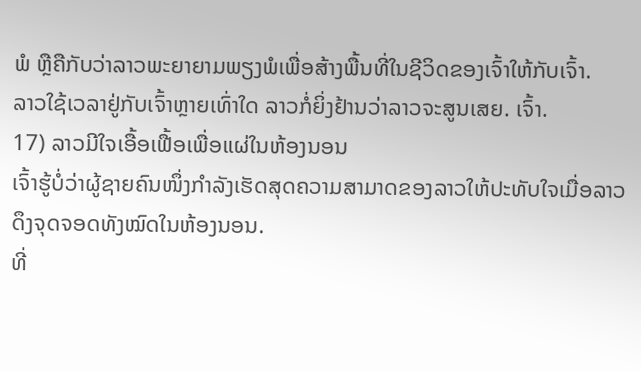ພໍ ຫຼືຄືກັບວ່າລາວພະຍາຍາມພຽງພໍເພື່ອສ້າງພື້ນທີ່ໃນຊີວິດຂອງເຈົ້າໃຫ້ກັບເຈົ້າ.
ລາວໃຊ້ເວລາຢູ່ກັບເຈົ້າຫຼາຍເທົ່າໃດ ລາວກໍ່ຍິ່ງຢ້ານວ່າລາວຈະສູນເສຍ. ເຈົ້າ.
17) ລາວມີໃຈເອື້ອເຟື້ອເພື່ອແຜ່ໃນຫ້ອງນອນ
ເຈົ້າຮູ້ບໍ່ວ່າຜູ້ຊາຍຄົນໜຶ່ງກຳລັງເຮັດສຸດຄວາມສາມາດຂອງລາວໃຫ້ປະທັບໃຈເມື່ອລາວດຶງຈຸດຈອດທັງໝົດໃນຫ້ອງນອນ.
ທີ່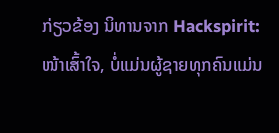ກ່ຽວຂ້ອງ ນິທານຈາກ Hackspirit:
ໜ້າເສົ້າໃຈ, ບໍ່ແມ່ນຜູ້ຊາຍທຸກຄົນແມ່ນ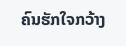ຄົນຮັກໃຈກວ້າງ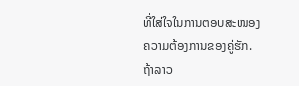ທີ່ໃສ່ໃຈໃນການຕອບສະໜອງຄວາມຕ້ອງການຂອງຄູ່ຮັກ.
ຖ້າລາວ